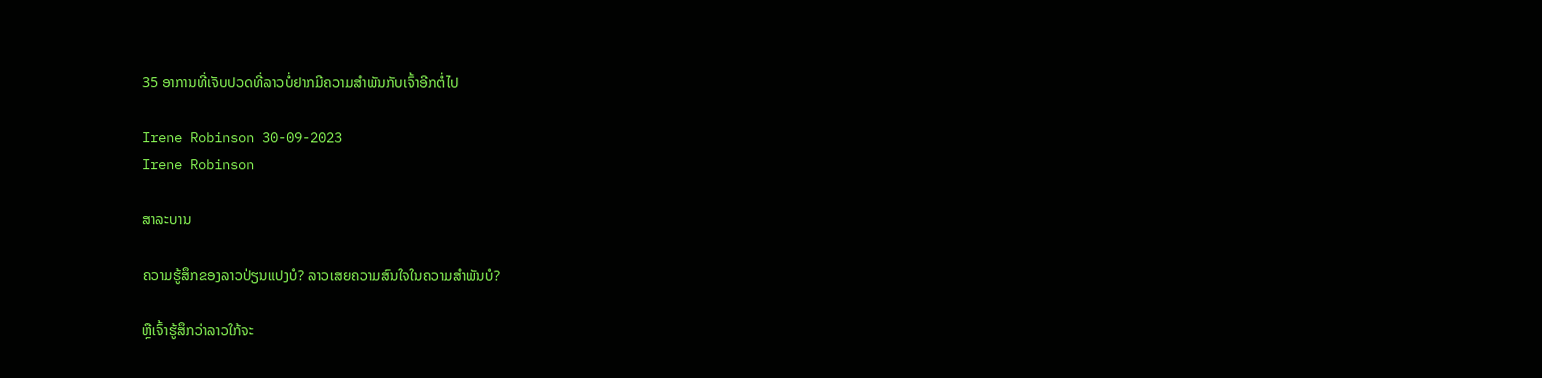35 ອາການທີ່ເຈັບປວດທີ່ລາວບໍ່ຢາກມີຄວາມສໍາພັນກັບເຈົ້າອີກຕໍ່ໄປ

Irene Robinson 30-09-2023
Irene Robinson

ສາລະບານ

ຄວາມຮູ້ສຶກຂອງລາວປ່ຽນແປງບໍ? ລາວເສຍຄວາມສົນໃຈໃນຄວາມສຳພັນບໍ?

ຫຼືເຈົ້າຮູ້ສຶກວ່າລາວໃກ້ຈະ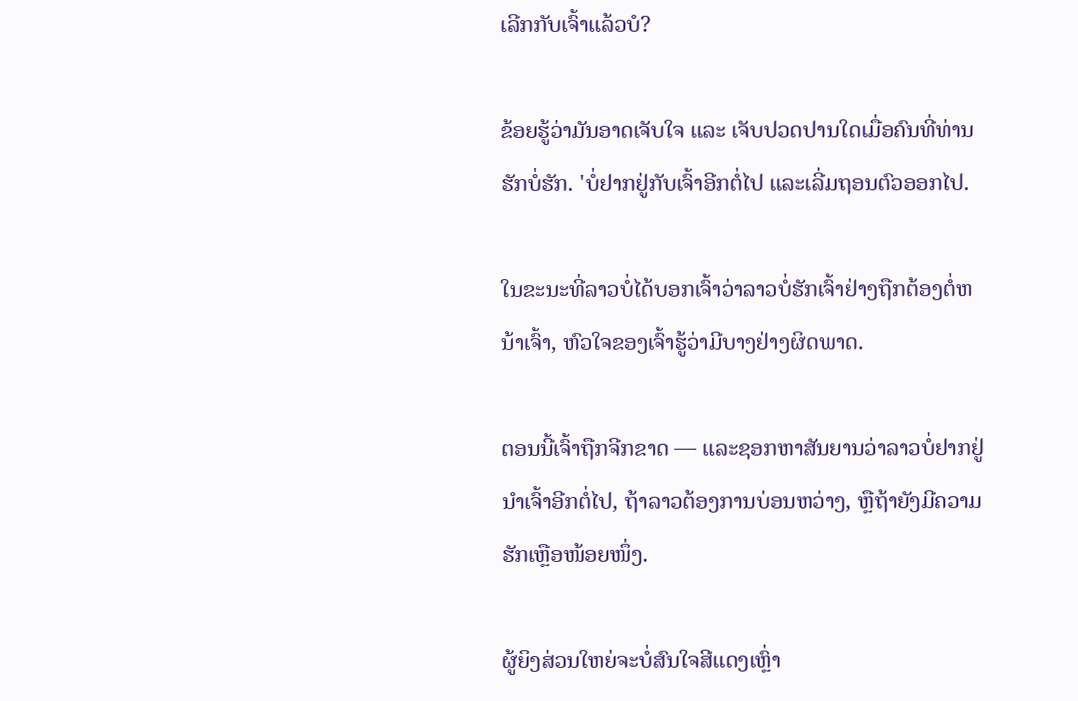ເລີກກັບເຈົ້າແລ້ວບໍ?

ຂ້ອຍຮູ້ວ່າມັນອາດເຈັບໃຈ ແລະ ເຈັບປວດປານໃດເມື່ອຄົນທີ່ທ່ານຮັກບໍ່ຮັກ. 'ບໍ່ຢາກຢູ່ກັບເຈົ້າອີກຕໍ່ໄປ ແລະເລີ່ມຖອນຕົວອອກໄປ.

ໃນຂະນະທີ່ລາວບໍ່ໄດ້ບອກເຈົ້າວ່າລາວບໍ່ຮັກເຈົ້າຢ່າງຖືກຕ້ອງຕໍ່ຫນ້າເຈົ້າ, ຫົວໃຈຂອງເຈົ້າຮູ້ວ່າມີບາງຢ່າງຜິດພາດ.

ຕອນນີ້ເຈົ້າຖືກຈີກຂາດ — ແລະຊອກຫາສັນຍານວ່າລາວບໍ່ຢາກຢູ່ນຳເຈົ້າອີກຕໍ່ໄປ, ຖ້າລາວຕ້ອງການບ່ອນຫວ່າງ, ຫຼືຖ້າຍັງມີຄວາມຮັກເຫຼືອໜ້ອຍໜຶ່ງ.

ຜູ້ຍິງສ່ວນໃຫຍ່ຈະບໍ່ສົນໃຈສີແດງເຫຼົ່າ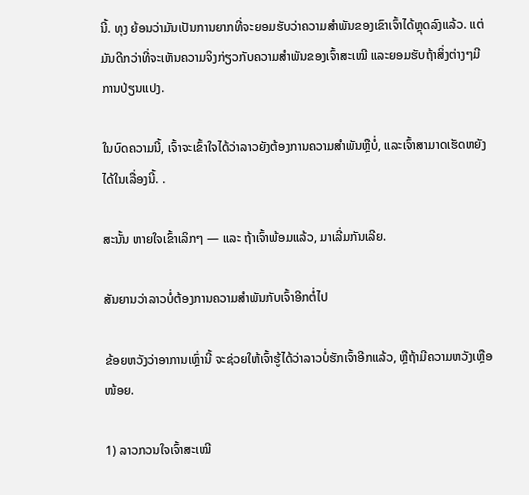ນີ້. ທຸງ ຍ້ອນວ່າມັນເປັນການຍາກທີ່ຈະຍອມຮັບວ່າຄວາມສໍາພັນຂອງເຂົາເຈົ້າໄດ້ຫຼຸດລົງແລ້ວ. ແຕ່ມັນດີກວ່າທີ່ຈະເຫັນຄວາມຈິງກ່ຽວກັບຄວາມສຳພັນຂອງເຈົ້າສະເໝີ ແລະຍອມຮັບຖ້າສິ່ງຕ່າງໆມີການປ່ຽນແປງ.

ໃນບົດຄວາມນີ້, ເຈົ້າຈະເຂົ້າໃຈໄດ້ວ່າລາວຍັງຕ້ອງການຄວາມສຳພັນຫຼືບໍ່, ແລະເຈົ້າສາມາດເຮັດຫຍັງໄດ້ໃນເລື່ອງນີ້. .

ສະນັ້ນ ຫາຍໃຈເຂົ້າເລິກໆ — ແລະ ຖ້າເຈົ້າພ້ອມແລ້ວ, ມາເລີ່ມກັນເລີຍ.

ສັນຍານວ່າລາວບໍ່ຕ້ອງການຄວາມສຳພັນກັບເຈົ້າອີກຕໍ່ໄປ

ຂ້ອຍຫວັງວ່າອາການເຫຼົ່ານີ້ ຈະຊ່ວຍໃຫ້ເຈົ້າຮູ້ໄດ້ວ່າລາວບໍ່ຮັກເຈົ້າອີກແລ້ວ, ຫຼືຖ້າມີຄວາມຫວັງເຫຼືອໜ້ອຍ.

1) ລາວກວນໃຈເຈົ້າສະເໝີ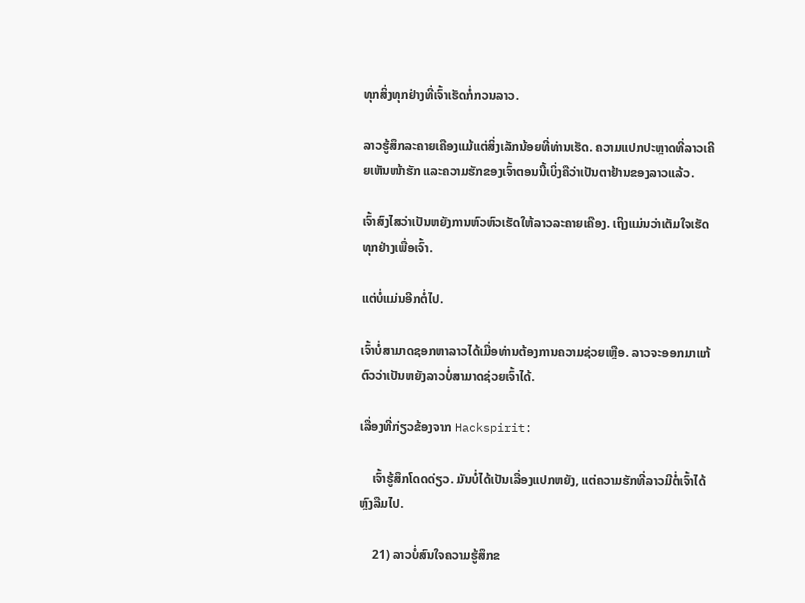ທຸກສິ່ງທຸກຢ່າງທີ່ເຈົ້າເຮັດກໍ່ກວນລາວ.

ລາວຮູ້ສຶກລະຄາຍເຄືອງແມ້ແຕ່ສິ່ງເລັກນ້ອຍທີ່ທ່ານເຮັດ. ຄວາມແປກປະຫຼາດທີ່ລາວເຄີຍເຫັນໜ້າຮັກ ແລະຄວາມຮັກຂອງເຈົ້າຕອນນີ້ເບິ່ງຄືວ່າເປັນຕາຢ້ານຂອງລາວແລ້ວ.

ເຈົ້າສົງໄສວ່າເປັນຫຍັງການຫົວຫົວເຮັດໃຫ້ລາວລະຄາຍເຄືອງ. ເຖິງແມ່ນວ່າເຕັມໃຈເຮັດທຸກຢ່າງເພື່ອເຈົ້າ.

ແຕ່ບໍ່ແມ່ນອີກຕໍ່ໄປ.

ເຈົ້າບໍ່ສາມາດຊອກຫາລາວໄດ້ເມື່ອທ່ານຕ້ອງການຄວາມຊ່ວຍເຫຼືອ. ລາວຈະອອກມາແກ້ຕົວວ່າເປັນຫຍັງລາວບໍ່ສາມາດຊ່ວຍເຈົ້າໄດ້.

ເລື່ອງທີ່ກ່ຽວຂ້ອງຈາກ Hackspirit:

    ເຈົ້າຮູ້ສຶກໂດດດ່ຽວ. ມັນບໍ່ໄດ້ເປັນເລື່ອງແປກຫຍັງ, ແຕ່ຄວາມຮັກທີ່ລາວມີຕໍ່ເຈົ້າໄດ້ຫຼົງລືມໄປ.

    21) ລາວບໍ່ສົນໃຈຄວາມຮູ້ສຶກຂ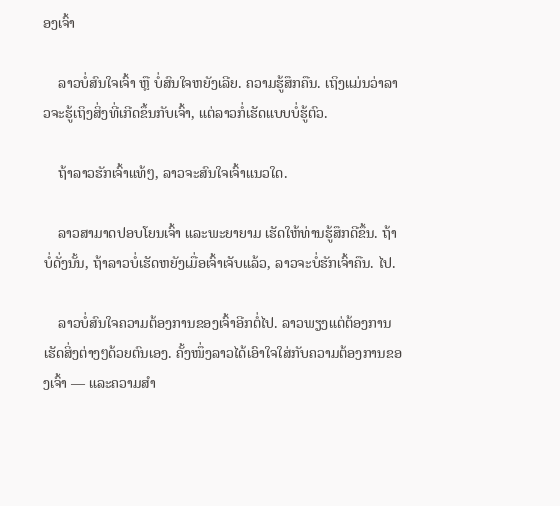ອງເຈົ້າ

    ລາວບໍ່ສົນໃຈເຈົ້າ ຫຼື ບໍ່ສົນໃຈຫຍັງເລີຍ. ຄວາມຮູ້ສຶກຄືນ. ເຖິງແມ່ນວ່າລາວຈະຮູ້ເຖິງສິ່ງທີ່ເກີດຂຶ້ນກັບເຈົ້າ, ແຕ່ລາວກໍ່ເຮັດແບບບໍ່ຮູ້ຕົວ.

    ຖ້າລາວຮັກເຈົ້າແທ້ໆ, ລາວຈະສົນໃຈເຈົ້າແນວໃດ.

    ລາວສາມາດປອບໂຍນເຈົ້າ ແລະພະຍາຍາມ ເຮັດໃຫ້ທ່ານຮູ້ສຶກດີຂຶ້ນ. ຖ້າບໍ່ດັ່ງນັ້ນ, ຖ້າລາວບໍ່ເຮັດຫຍັງເມື່ອເຈົ້າເຈັບແລ້ວ, ລາວຈະບໍ່ຮັກເຈົ້າຄືນ. ໄປ.

    ລາວບໍ່ສົນໃຈຄວາມຕ້ອງການຂອງເຈົ້າອີກຕໍ່ໄປ. ລາວພຽງແຕ່ຕ້ອງການເຮັດສິ່ງຕ່າງໆດ້ວຍຕົນເອງ. ຄັ້ງໜຶ່ງລາວໄດ້ເອົາໃຈໃສ່ກັບຄວາມຕ້ອງການຂອງເຈົ້າ — ແລະຄວາມສໍາ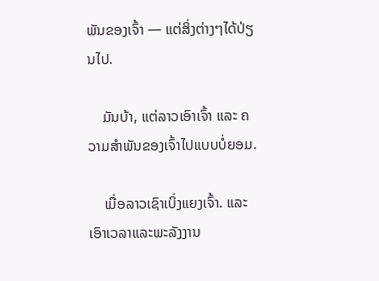ພັນຂອງເຈົ້າ — ແຕ່ສິ່ງຕ່າງໆໄດ້ປ່ຽນໄປ.

    ມັນບ້າ, ແຕ່ລາວເອົາເຈົ້າ ແລະ ຄວາມສຳພັນຂອງເຈົ້າໄປແບບບໍ່ຍອມ.

    ເມື່ອລາວເຊົາເບິ່ງແຍງເຈົ້າ. ແລະເອົາເວລາແລະພະລັງງານ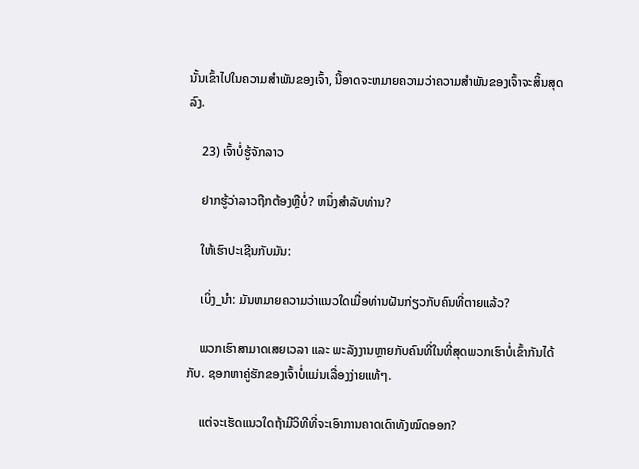ນັ້ນເຂົ້າໄປໃນຄວາມສໍາພັນຂອງເຈົ້າ, ນີ້ອາດຈະຫມາຍຄວາມວ່າຄວາມສໍາພັນຂອງເຈົ້າຈະສິ້ນສຸດລົງ.

    23) ເຈົ້າບໍ່ຮູ້ຈັກລາວ

    ຢາກຮູ້ວ່າລາວຖືກຕ້ອງຫຼືບໍ່? ຫນຶ່ງສໍາລັບທ່ານ?

    ໃຫ້ເຮົາປະເຊີນກັບມັນ:

    ເບິ່ງ_ນຳ: ມັນຫມາຍຄວາມວ່າແນວໃດເມື່ອທ່ານຝັນກ່ຽວກັບຄົນທີ່ຕາຍແລ້ວ?

    ພວກເຮົາສາມາດເສຍເວລາ ແລະ ພະລັງງານຫຼາຍກັບຄົນທີ່ໃນທີ່ສຸດພວກເຮົາບໍ່ເຂົ້າກັນໄດ້ກັບ. ຊອກຫາຄູ່ຮັກຂອງເຈົ້າບໍ່ແມ່ນເລື່ອງງ່າຍແທ້ໆ.

    ແຕ່ຈະເຮັດແນວໃດຖ້າມີວິທີທີ່ຈະເອົາການຄາດເດົາທັງໝົດອອກ?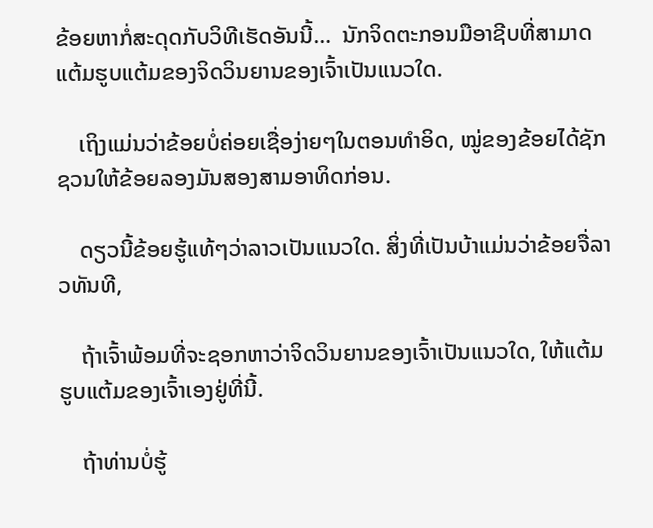ຂ້ອຍຫາກໍ່ສະດຸດກັບວິທີເຮັດອັນນີ້…  ນັກຈິດຕະກອນມືອາຊີບທີ່ສາມາດແຕ້ມຮູບແຕ້ມຂອງຈິດວິນຍານຂອງເຈົ້າເປັນແນວໃດ.

    ເຖິງແມ່ນວ່າຂ້ອຍບໍ່ຄ່ອຍເຊື່ອງ່າຍໆໃນຕອນທໍາອິດ, ໝູ່ຂອງຂ້ອຍໄດ້ຊັກຊວນໃຫ້ຂ້ອຍລອງມັນສອງສາມອາທິດກ່ອນ.

    ດຽວນີ້ຂ້ອຍຮູ້ແທ້ໆວ່າລາວເປັນແນວໃດ. ສິ່ງທີ່ເປັນບ້າແມ່ນວ່າຂ້ອຍຈື່ລາວທັນທີ,

    ຖ້າເຈົ້າພ້ອມທີ່ຈະຊອກຫາວ່າຈິດວິນຍານຂອງເຈົ້າເປັນແນວໃດ, ໃຫ້ແຕ້ມຮູບແຕ້ມຂອງເຈົ້າເອງຢູ່ທີ່ນີ້.

    ຖ້າທ່ານບໍ່ຮູ້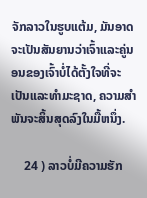ຈັກລາວໃນຮູບແຕ້ມ, ມັນອາດຈະເປັນສັນຍານວ່າເຈົ້າແລະຄູ່ນອນຂອງເຈົ້າບໍ່ໄດ້ຕັ້ງໃຈທີ່ຈະເປັນແລະທໍາມະຊາດ, ຄວາມສໍາພັນຈະສິ້ນສຸດລົງໃນມື້ຫນຶ່ງ.

    24 ) ລາວບໍ່ມີຄວາມຮັກ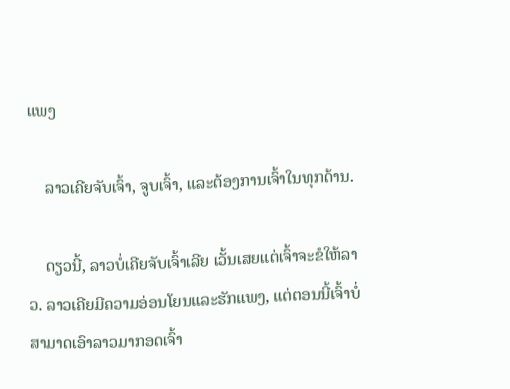ແພງ

    ລາວເຄີຍຈັບເຈົ້າ, ຈູບເຈົ້າ, ແລະຕ້ອງການເຈົ້າໃນທຸກດ້ານ.

    ດຽວນີ້, ລາວບໍ່ເຄີຍຈັບເຈົ້າເລີຍ ເວັ້ນເສຍແຕ່ເຈົ້າຈະຂໍໃຫ້ລາວ. ລາວເຄີຍມີຄວາມອ່ອນໂຍນແລະຮັກແພງ, ແຕ່ຕອນນີ້ເຈົ້າບໍ່ສາມາດເອົາລາວມາກອດເຈົ້າ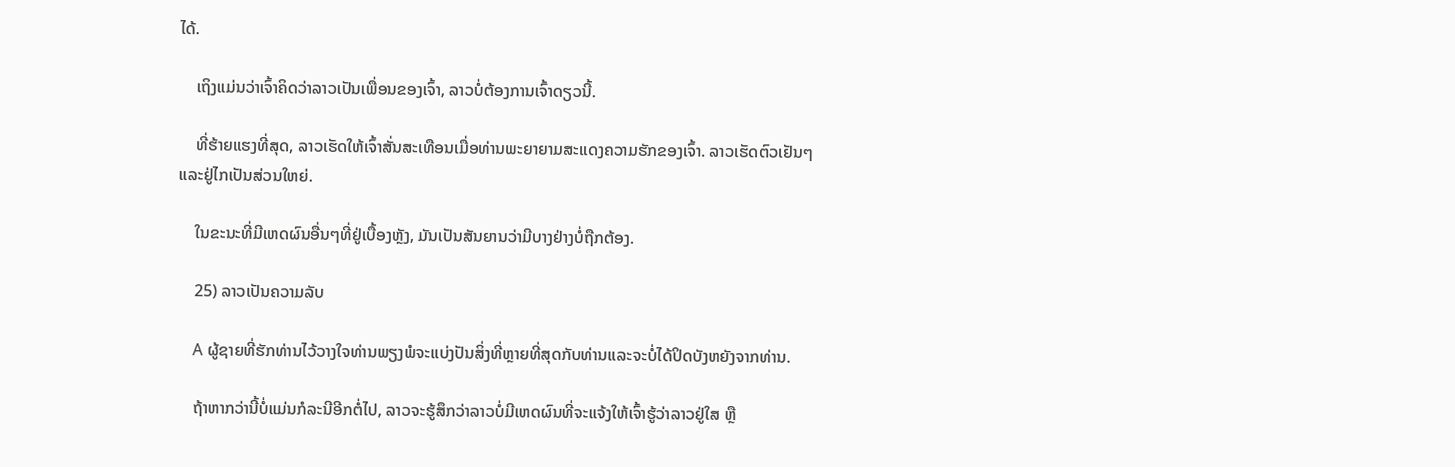ໄດ້.

    ເຖິງແມ່ນວ່າເຈົ້າຄິດວ່າລາວເປັນເພື່ອນຂອງເຈົ້າ, ລາວບໍ່ຕ້ອງການເຈົ້າດຽວນີ້.

    ທີ່ຮ້າຍແຮງທີ່ສຸດ, ລາວເຮັດໃຫ້ເຈົ້າສັ່ນສະເທືອນເມື່ອທ່ານພະຍາຍາມສະແດງຄວາມຮັກຂອງເຈົ້າ. ລາວເຮັດຕົວເຢັນໆ ແລະຢູ່ໄກເປັນສ່ວນໃຫຍ່.

    ໃນຂະນະທີ່ມີເຫດຜົນອື່ນໆທີ່ຢູ່ເບື້ອງຫຼັງ, ມັນເປັນສັນຍານວ່າມີບາງຢ່າງບໍ່ຖືກຕ້ອງ.

    25) ລາວເປັນຄວາມລັບ

    A ຜູ້ຊາຍທີ່ຮັກທ່ານໄວ້ວາງໃຈທ່ານພຽງພໍຈະແບ່ງປັນສິ່ງທີ່ຫຼາຍທີ່ສຸດກັບທ່ານແລະຈະບໍ່ໄດ້ປິດບັງຫຍັງຈາກທ່ານ.

    ຖ້າຫາກວ່ານີ້ບໍ່ແມ່ນກໍລະນີອີກຕໍ່ໄປ, ລາວຈະຮູ້ສຶກວ່າລາວບໍ່ມີເຫດຜົນທີ່ຈະແຈ້ງໃຫ້ເຈົ້າຮູ້ວ່າລາວຢູ່ໃສ ຫຼື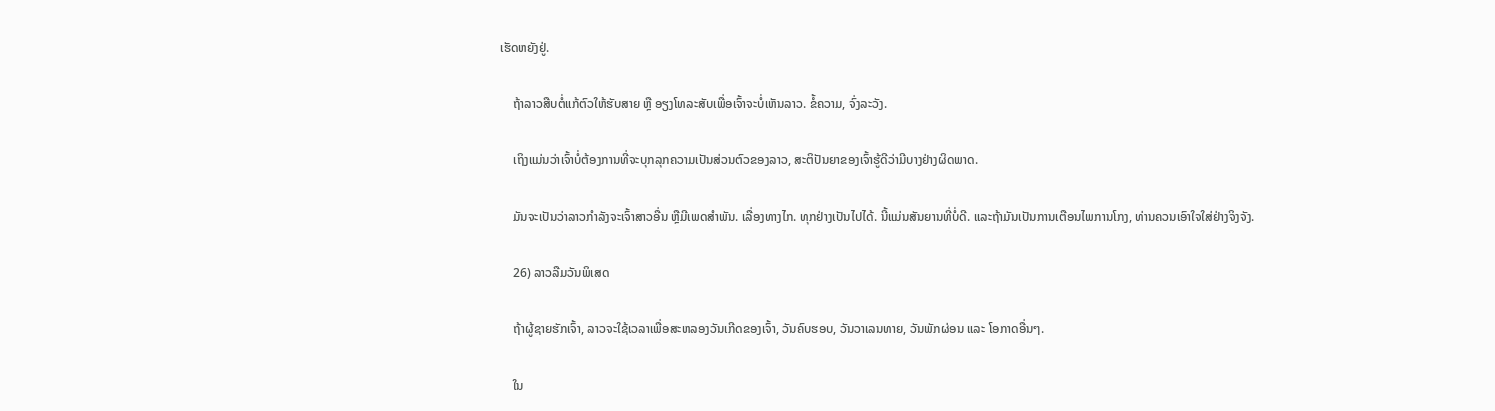ເຮັດຫຍັງຢູ່.

    ຖ້າລາວສືບຕໍ່ແກ້ຕົວໃຫ້ຮັບສາຍ ຫຼື ອຽງໂທລະສັບເພື່ອເຈົ້າຈະບໍ່ເຫັນລາວ. ຂໍ້ຄວາມ, ຈົ່ງລະວັງ.

    ເຖິງແມ່ນວ່າເຈົ້າບໍ່ຕ້ອງການທີ່ຈະບຸກລຸກຄວາມເປັນສ່ວນຕົວຂອງລາວ, ສະຕິປັນຍາຂອງເຈົ້າຮູ້ດີວ່າມີບາງຢ່າງຜິດພາດ.

    ມັນຈະເປັນວ່າລາວກຳລັງຈະເຈົ້າສາວອື່ນ ຫຼືມີເພດສຳພັນ. ເລື່ອງທາງໄກ. ທຸກຢ່າງເປັນໄປໄດ້. ນີ້ແມ່ນສັນຍານທີ່ບໍ່ດີ. ແລະຖ້າມັນເປັນການເຕືອນໄພການໂກງ, ທ່ານຄວນເອົາໃຈໃສ່ຢ່າງຈິງຈັງ.

    26) ລາວລືມວັນພິເສດ

    ຖ້າຜູ້ຊາຍຮັກເຈົ້າ, ລາວຈະໃຊ້ເວລາເພື່ອສະຫລອງວັນເກີດຂອງເຈົ້າ, ວັນຄົບຮອບ, ວັນວາເລນທາຍ, ວັນພັກຜ່ອນ ແລະ ໂອກາດອື່ນໆ.

    ໃນ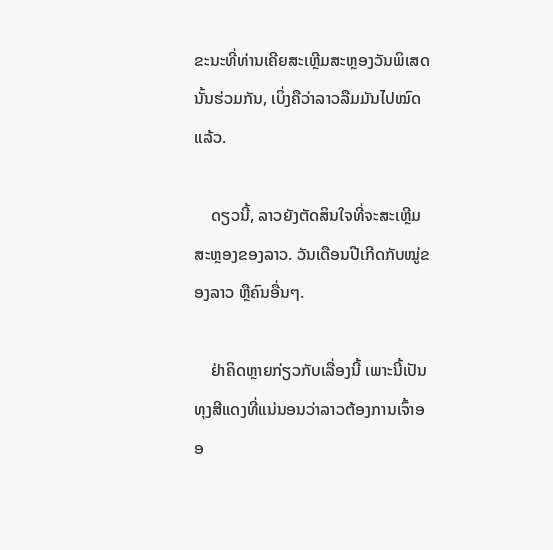ຂະນະທີ່ທ່ານເຄີຍສະເຫຼີມສະຫຼອງວັນພິເສດນັ້ນຮ່ວມກັນ, ເບິ່ງຄືວ່າລາວລືມມັນໄປໝົດແລ້ວ.

    ດຽວນີ້, ລາວຍັງຕັດສິນໃຈທີ່ຈະສະເຫຼີມສະຫຼອງຂອງລາວ. ວັນເດືອນປີເກີດກັບໝູ່ຂອງລາວ ຫຼືຄົນອື່ນໆ.

    ຢ່າຄິດຫຼາຍກ່ຽວກັບເລື່ອງນີ້ ເພາະນີ້ເປັນທຸງສີແດງທີ່ແນ່ນອນວ່າລາວຕ້ອງການເຈົ້າອອ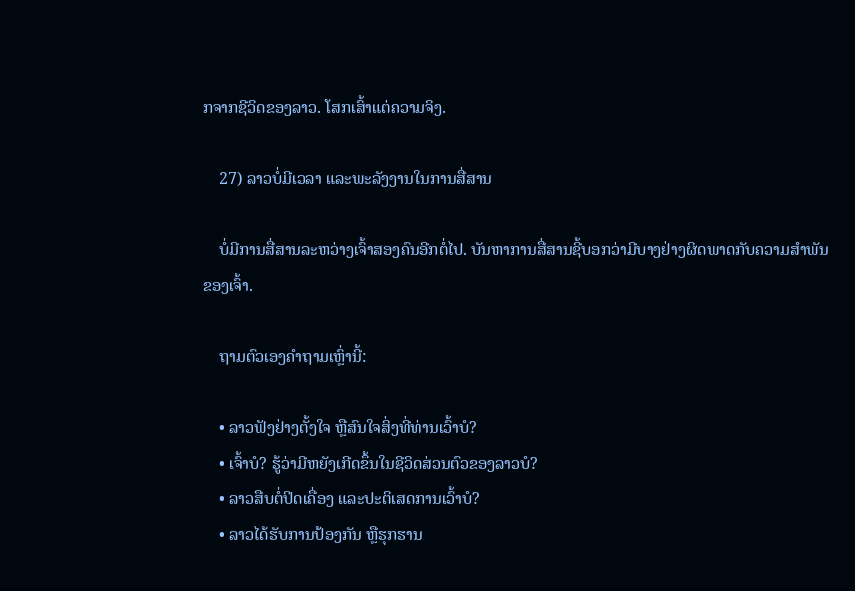ກຈາກຊີວິດຂອງລາວ. ໂສກເສົ້າແຕ່ຄວາມຈິງ.

    27) ລາວບໍ່ມີເວລາ ແລະພະລັງງານໃນການສື່ສານ

    ບໍ່ມີການສື່ສານລະຫວ່າງເຈົ້າສອງຄົນອີກຕໍ່ໄປ. ບັນຫາການສື່ສານຊີ້ບອກວ່າມີບາງຢ່າງຜິດພາດກັບຄວາມສຳພັນຂອງເຈົ້າ.

    ຖາມຕົວເອງຄຳຖາມເຫຼົ່ານີ້:

    • ລາວຟັງຢ່າງຕັ້ງໃຈ ຫຼືສົນໃຈສິ່ງທີ່ທ່ານເວົ້າບໍ?
    • ເຈົ້າບໍ? ຮູ້ວ່າມີຫຍັງເກີດຂຶ້ນໃນຊີວິດສ່ວນຕົວຂອງລາວບໍ?
    • ລາວສືບຕໍ່ປິດເຄື່ອງ ແລະປະຕິເສດການເວົ້າບໍ?
    • ລາວໄດ້ຮັບການປ້ອງກັນ ຫຼືຮຸກຮານ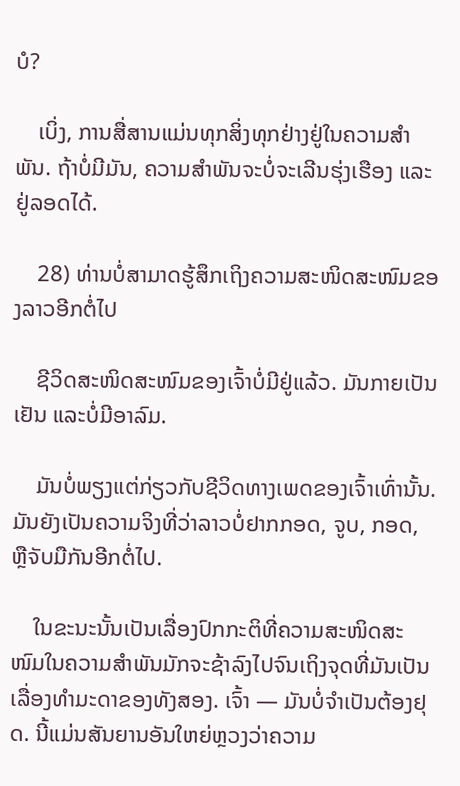ບໍ?

    ເບິ່ງ, ການສື່ສານແມ່ນທຸກສິ່ງທຸກຢ່າງຢູ່ໃນຄວາມສໍາພັນ. ຖ້າບໍ່ມີມັນ, ຄວາມສຳພັນຈະບໍ່ຈະເລີນຮຸ່ງເຮືອງ ແລະຢູ່ລອດໄດ້.

    28) ທ່ານບໍ່ສາມາດຮູ້ສຶກເຖິງຄວາມສະໜິດສະໜົມຂອງລາວອີກຕໍ່ໄປ

    ຊີວິດສະໜິດສະໜົມຂອງເຈົ້າບໍ່ມີຢູ່ແລ້ວ. ມັນກາຍເປັນເຢັນ ແລະບໍ່ມີອາລົມ.

    ມັນບໍ່ພຽງແຕ່ກ່ຽວກັບຊີວິດທາງເພດຂອງເຈົ້າເທົ່ານັ້ນ. ມັນຍັງເປັນຄວາມຈິງທີ່ວ່າລາວບໍ່ຢາກກອດ, ຈູບ, ກອດ, ຫຼືຈັບມືກັນອີກຕໍ່ໄປ.

    ໃນຂະນະນັ້ນເປັນເລື່ອງປົກກະຕິທີ່ຄວາມສະໜິດສະໜົມໃນຄວາມສຳພັນມັກຈະຊ້າລົງໄປຈົນເຖິງຈຸດທີ່ມັນເປັນເລື່ອງທຳມະດາຂອງທັງສອງ. ເຈົ້າ — ມັນບໍ່ຈໍາເປັນຕ້ອງຢຸດ. ນີ້ແມ່ນສັນຍານອັນໃຫຍ່ຫຼວງວ່າຄວາມ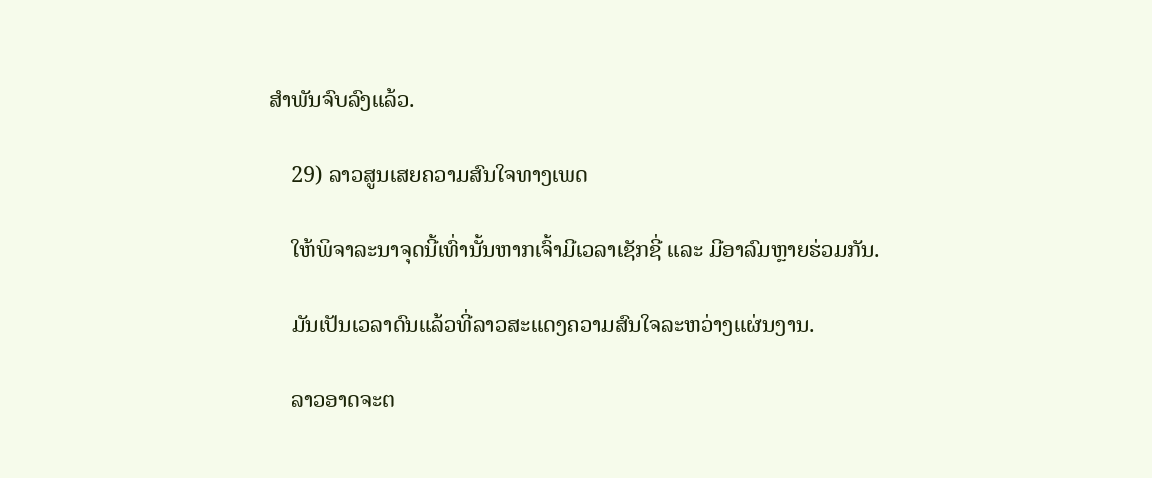ສຳພັນຈົບລົງແລ້ວ.

    29) ລາວສູນເສຍຄວາມສົນໃຈທາງເພດ

    ໃຫ້ພິຈາລະນາຈຸດນີ້ເທົ່ານັ້ນຫາກເຈົ້າມີເວລາເຊັກຊີ່ ແລະ ມີອາລົມຫຼາຍຮ່ວມກັນ.

    ມັນເປັນເວລາດົນແລ້ວທີ່ລາວສະແດງຄວາມສົນໃຈລະຫວ່າງແຜ່ນງານ.

    ລາວອາດຈະຕ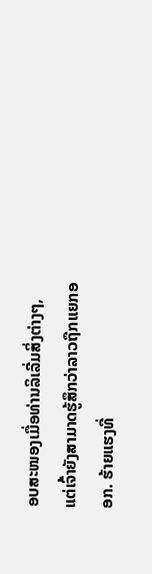ອບສະໜອງເມື່ອທ່ານລິເລີ່ມສິ່ງຕ່າງໆ, ແຕ່ເຈົ້າຍັງສາມາດຮູ້ສຶກວ່າລາວຖືກແຍກອອກ. ຮ້າຍແຮງທີ່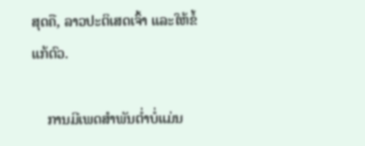ສຸດຄື, ລາວປະຕິເສດເຈົ້າ ແລະໃຫ້ຂໍ້ແກ້ຕົວ.

    ການມີເພດສຳພັນຕໍ່າບໍ່ແມ່ນ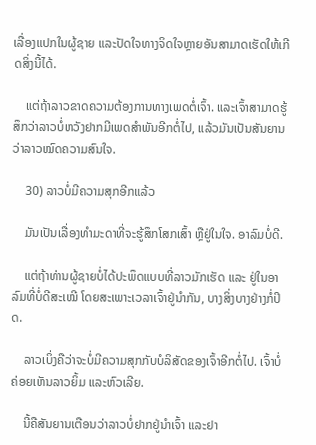ເລື່ອງແປກໃນຜູ້ຊາຍ ແລະປັດໃຈທາງຈິດໃຈຫຼາຍອັນສາມາດເຮັດໃຫ້ເກີດສິ່ງນີ້ໄດ້.

    ແຕ່ຖ້າລາວຂາດຄວາມຕ້ອງການທາງເພດຕໍ່ເຈົ້າ. ແລະເຈົ້າສາມາດຮູ້ສຶກວ່າລາວບໍ່ຫວັງຢາກມີເພດສຳພັນອີກຕໍ່ໄປ, ແລ້ວມັນເປັນສັນຍານວ່າລາວໝົດຄວາມສົນໃຈ.

    30) ລາວບໍ່ມີຄວາມສຸກອີກແລ້ວ

    ມັນເປັນເລື່ອງທຳມະດາທີ່ຈະຮູ້ສຶກໂສກເສົ້າ ຫຼືຢູ່ໃນໃຈ. ອາລົມບໍ່ດີ.

    ແຕ່ຖ້າທ່ານຜູ້ຊາຍບໍ່ໄດ້ປະພຶດແບບທີ່ລາວມັກເຮັດ ແລະ ຢູ່ໃນອາລົມທີ່ບໍ່ດີສະເໝີ ໂດຍສະເພາະເວລາເຈົ້າຢູ່ນຳກັນ, ບາງສິ່ງບາງຢ່າງກໍ່ປິດ.

    ລາວເບິ່ງຄືວ່າຈະບໍ່ມີຄວາມສຸກກັບບໍລິສັດຂອງເຈົ້າອີກຕໍ່ໄປ. ເຈົ້າບໍ່ຄ່ອຍເຫັນລາວຍິ້ມ ແລະຫົວເລີຍ.

    ນີ້ຄືສັນຍານເຕືອນວ່າລາວບໍ່ຢາກຢູ່ນຳເຈົ້າ ແລະຢາ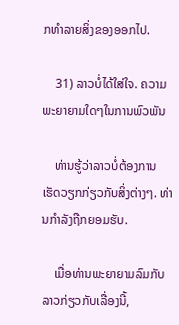ກທຳລາຍສິ່ງຂອງອອກໄປ.

    31) ລາວບໍ່ໄດ້ໃສ່ໃຈ. ຄວາມພະຍາຍາມໃດໆໃນການພົວພັນ

    ທ່ານຮູ້ວ່າລາວບໍ່ຕ້ອງການເຮັດວຽກກ່ຽວກັບສິ່ງຕ່າງໆ. ທ່ານກຳລັງຖືກຍອມຮັບ.

    ເມື່ອທ່ານພະຍາຍາມລົມກັບລາວກ່ຽວກັບເລື່ອງນີ້,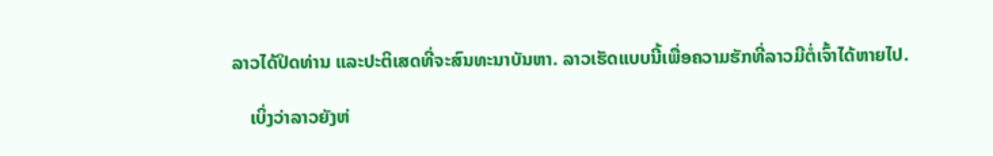ລາວໄດ້ປິດທ່ານ ແລະປະຕິເສດທີ່ຈະສົນທະນາບັນຫາ. ລາວເຮັດແບບນີ້ເພື່ອຄວາມຮັກທີ່ລາວມີຕໍ່ເຈົ້າໄດ້ຫາຍໄປ.

    ເບິ່ງວ່າລາວຍັງຫ່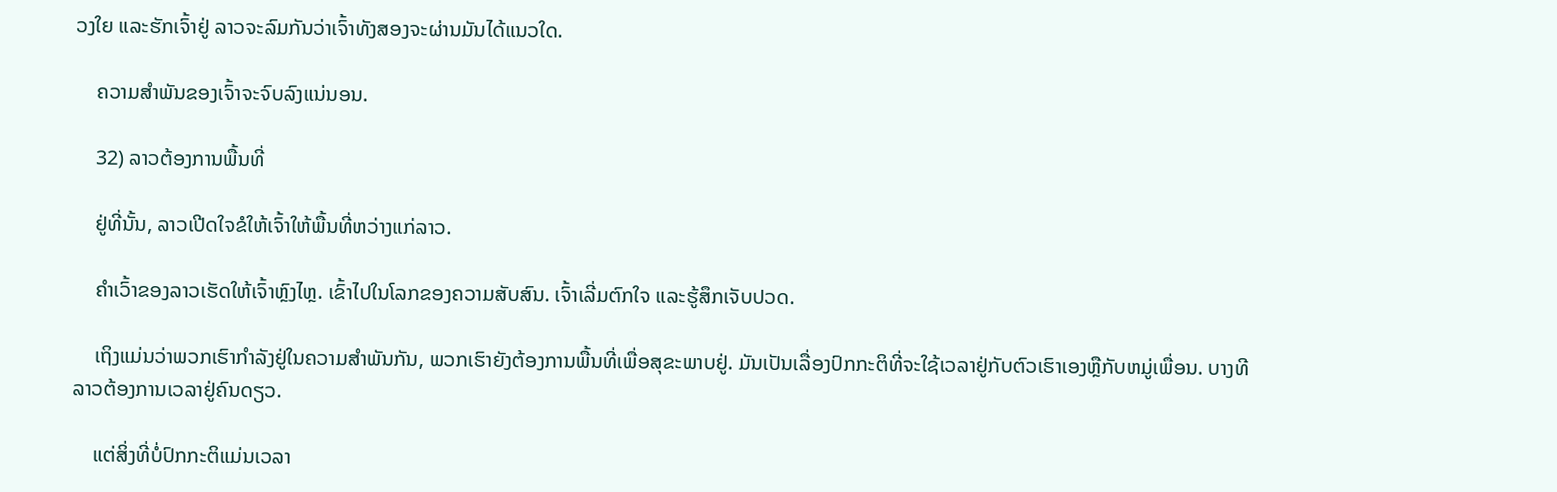ວງໃຍ ແລະຮັກເຈົ້າຢູ່ ລາວຈະລົມກັນວ່າເຈົ້າທັງສອງຈະຜ່ານມັນໄດ້ແນວໃດ.

    ຄວາມສຳພັນຂອງເຈົ້າຈະຈົບລົງແນ່ນອນ.

    32) ລາວຕ້ອງການພື້ນທີ່

    ຢູ່ທີ່ນັ້ນ, ລາວເປີດໃຈຂໍໃຫ້ເຈົ້າໃຫ້ພື້ນທີ່ຫວ່າງແກ່ລາວ.

    ຄຳເວົ້າຂອງລາວເຮັດໃຫ້ເຈົ້າຫຼົງໄຫຼ. ເຂົ້າໄປໃນໂລກຂອງຄວາມສັບສົນ. ເຈົ້າເລີ່ມຕົກໃຈ ແລະຮູ້ສຶກເຈັບປວດ.

    ເຖິງແມ່ນວ່າພວກເຮົາກຳລັງຢູ່ໃນຄວາມສຳພັນກັນ, ພວກເຮົາຍັງຕ້ອງການພື້ນທີ່ເພື່ອສຸຂະພາບຢູ່. ມັນເປັນເລື່ອງປົກກະຕິທີ່ຈະໃຊ້ເວລາຢູ່ກັບຕົວເຮົາເອງຫຼືກັບຫມູ່ເພື່ອນ. ບາງທີລາວຕ້ອງການເວລາຢູ່ຄົນດຽວ.

    ແຕ່ສິ່ງທີ່ບໍ່ປົກກະຕິແມ່ນເວລາ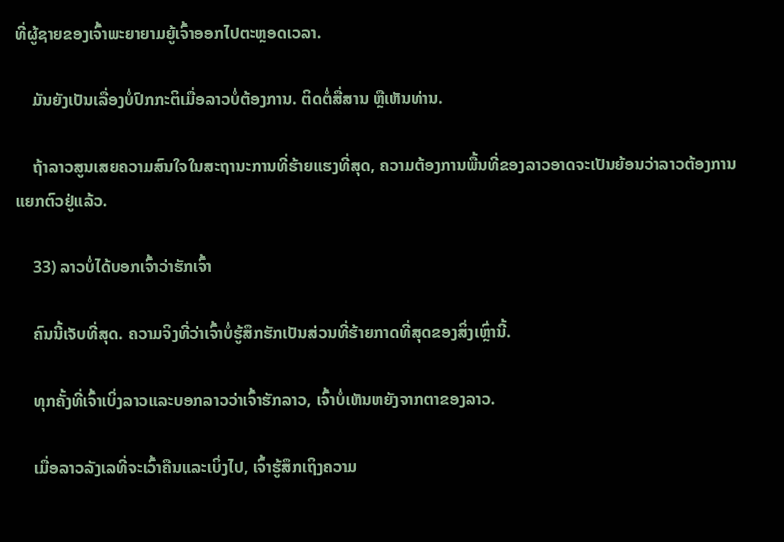ທີ່ຜູ້ຊາຍຂອງເຈົ້າພະຍາຍາມຍູ້ເຈົ້າອອກໄປຕະຫຼອດເວລາ.

    ມັນຍັງເປັນເລື່ອງບໍ່ປົກກະຕິເມື່ອລາວບໍ່ຕ້ອງການ. ຕິດຕໍ່ສື່ສານ ຫຼືເຫັນທ່ານ.

    ຖ້າລາວສູນເສຍຄວາມສົນໃຈໃນສະຖານະການທີ່ຮ້າຍແຮງທີ່ສຸດ, ຄວາມຕ້ອງການພື້ນທີ່ຂອງລາວອາດຈະເປັນຍ້ອນວ່າລາວຕ້ອງການແຍກຕົວຢູ່ແລ້ວ.

    33) ລາວບໍ່ໄດ້ບອກເຈົ້າວ່າຮັກເຈົ້າ

    ຄົນນີ້ເຈັບທີ່ສຸດ. ຄວາມຈິງທີ່ວ່າເຈົ້າບໍ່ຮູ້ສຶກຮັກເປັນສ່ວນທີ່ຮ້າຍກາດທີ່ສຸດຂອງສິ່ງເຫຼົ່ານີ້.

    ທຸກຄັ້ງທີ່ເຈົ້າເບິ່ງລາວແລະບອກລາວວ່າເຈົ້າຮັກລາວ, ເຈົ້າບໍ່ເຫັນຫຍັງຈາກຕາຂອງລາວ.

    ເມື່ອລາວລັງເລທີ່ຈະເວົ້າຄືນແລະເບິ່ງໄປ, ເຈົ້າຮູ້ສຶກເຖິງຄວາມ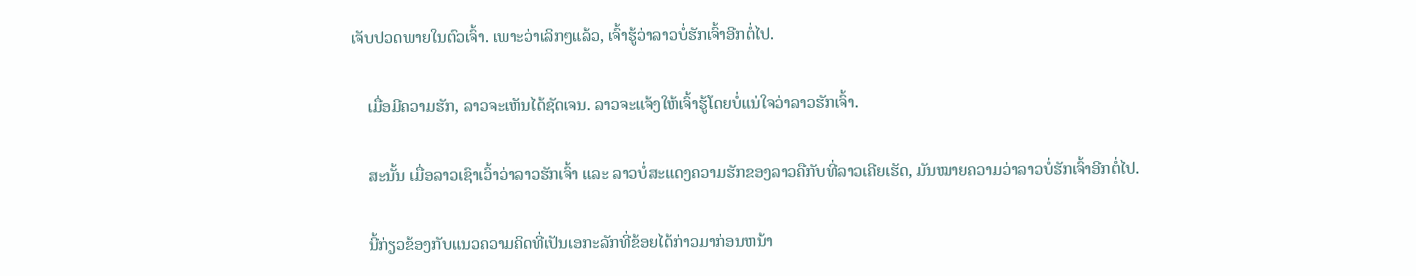ເຈັບປວດພາຍໃນຕົວເຈົ້າ. ເພາະວ່າເລິກໆແລ້ວ, ເຈົ້າຮູ້ວ່າລາວບໍ່ຮັກເຈົ້າອີກຕໍ່ໄປ.

    ເມື່ອມີຄວາມຮັກ, ລາວຈະເຫັນໄດ້ຊັດເຈນ. ລາວຈະແຈ້ງໃຫ້ເຈົ້າຮູ້ໂດຍບໍ່ແນ່ໃຈວ່າລາວຮັກເຈົ້າ.

    ສະນັ້ນ ເມື່ອລາວເຊົາເວົ້າວ່າລາວຮັກເຈົ້າ ແລະ ລາວບໍ່ສະແດງຄວາມຮັກຂອງລາວຄືກັບທີ່ລາວເຄີຍເຮັດ, ມັນໝາຍຄວາມວ່າລາວບໍ່ຮັກເຈົ້າອີກຕໍ່ໄປ.

    ນີ້ກ່ຽວຂ້ອງກັບແນວຄວາມຄິດທີ່ເປັນເອກະລັກທີ່ຂ້ອຍໄດ້ກ່າວມາກ່ອນຫນ້າ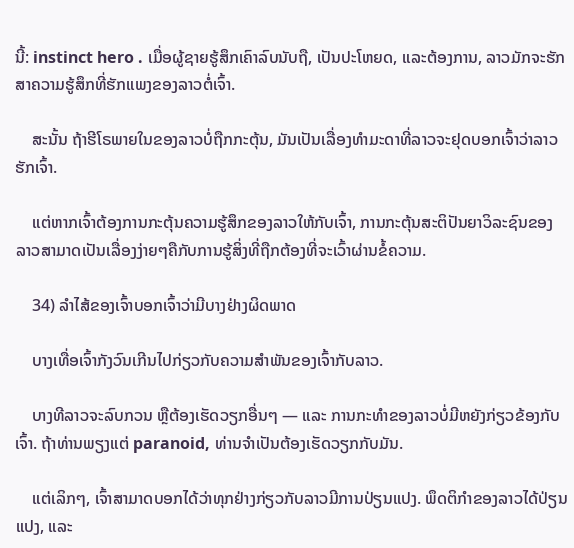ນີ້: instinct hero . ເມື່ອຜູ້ຊາຍຮູ້ສຶກເຄົາລົບນັບຖື, ເປັນປະໂຫຍດ, ແລະຕ້ອງການ, ລາວມັກຈະຮັກສາຄວາມຮູ້ສຶກທີ່ຮັກແພງຂອງລາວຕໍ່ເຈົ້າ.

    ສະນັ້ນ ຖ້າຮີໂຣພາຍໃນຂອງລາວບໍ່ຖືກກະຕຸ້ນ, ມັນເປັນເລື່ອງທຳມະດາທີ່ລາວຈະຢຸດບອກເຈົ້າວ່າລາວຮັກເຈົ້າ.

    ແຕ່ຫາກເຈົ້າຕ້ອງການກະຕຸ້ນຄວາມຮູ້ສຶກຂອງລາວໃຫ້ກັບເຈົ້າ, ການກະຕຸ້ນສະຕິປັນຍາວິລະຊົນຂອງລາວສາມາດເປັນເລື່ອງງ່າຍໆຄືກັບການຮູ້ສິ່ງທີ່ຖືກຕ້ອງທີ່ຈະເວົ້າຜ່ານຂໍ້ຄວາມ.

    34) ລຳໄສ້ຂອງເຈົ້າບອກເຈົ້າວ່າມີບາງຢ່າງຜິດພາດ

    ບາງເທື່ອເຈົ້າກັງວົນເກີນໄປກ່ຽວກັບຄວາມສຳພັນຂອງເຈົ້າກັບລາວ.

    ບາງທີລາວຈະລົບກວນ ຫຼືຕ້ອງເຮັດວຽກອື່ນໆ — ແລະ ການກະທໍາຂອງລາວບໍ່ມີຫຍັງກ່ຽວຂ້ອງກັບເຈົ້າ. ຖ້າທ່ານພຽງແຕ່ paranoid, ທ່ານຈໍາເປັນຕ້ອງເຮັດວຽກກັບມັນ.

    ແຕ່ເລິກໆ, ເຈົ້າສາມາດບອກໄດ້ວ່າທຸກຢ່າງກ່ຽວກັບລາວມີການປ່ຽນແປງ. ພຶດຕິກຳຂອງລາວໄດ້ປ່ຽນແປງ, ແລະ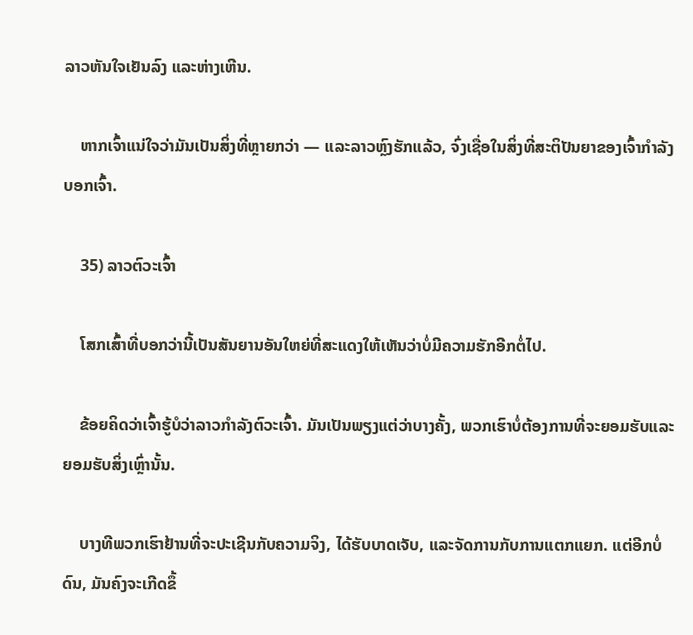ລາວຫັນໃຈເຢັນລົງ ແລະຫ່າງເຫີນ.

    ຫາກເຈົ້າແນ່ໃຈວ່າມັນເປັນສິ່ງທີ່ຫຼາຍກວ່າ — ແລະລາວຫຼົງຮັກແລ້ວ, ຈົ່ງເຊື່ອໃນສິ່ງທີ່ສະຕິປັນຍາຂອງເຈົ້າກຳລັງບອກເຈົ້າ.

    35) ລາວຕົວະເຈົ້າ

    ໂສກເສົ້າທີ່ບອກວ່ານີ້ເປັນສັນຍານອັນໃຫຍ່ທີ່ສະແດງໃຫ້ເຫັນວ່າບໍ່ມີຄວາມຮັກອີກຕໍ່ໄປ.

    ຂ້ອຍຄິດວ່າເຈົ້າຮູ້ບໍວ່າລາວກຳລັງຕົວະເຈົ້າ. ມັນເປັນພຽງແຕ່ວ່າບາງຄັ້ງ, ພວກເຮົາບໍ່ຕ້ອງການທີ່ຈະຍອມຮັບແລະຍອມຮັບສິ່ງເຫຼົ່ານັ້ນ.

    ບາງທີພວກເຮົາຢ້ານທີ່ຈະປະເຊີນກັບຄວາມຈິງ, ໄດ້ຮັບບາດເຈັບ, ແລະຈັດການກັບການແຕກແຍກ. ແຕ່ອີກບໍ່ດົນ, ມັນຄົງຈະເກີດຂຶ້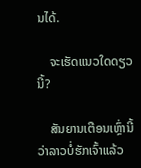ນໄດ້.

    ຈະເຮັດແນວໃດດຽວນີ້?

    ສັນຍານເຕືອນເຫຼົ່ານີ້ວ່າລາວບໍ່ຮັກເຈົ້າແລ້ວ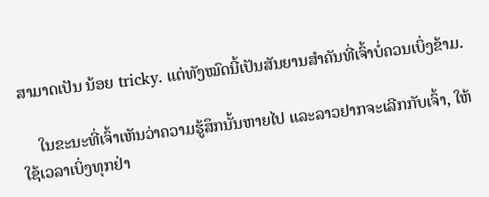ສາມາດເປັນ ນ້ອຍ tricky. ແຕ່ທັງໝົດນີ້ເປັນສັນຍານສຳຄັນທີ່ເຈົ້າບໍ່ຄວນເບິ່ງຂ້າມ.

    ໃນຂະນະທີ່ເຈົ້າເຫັນວ່າຄວາມຮູ້ສຶກນັ້ນຫາຍໄປ ແລະລາວຢາກຈະເລີກກັບເຈົ້າ, ໃຫ້ໃຊ້ເວລາເບິ່ງທຸກຢ່າ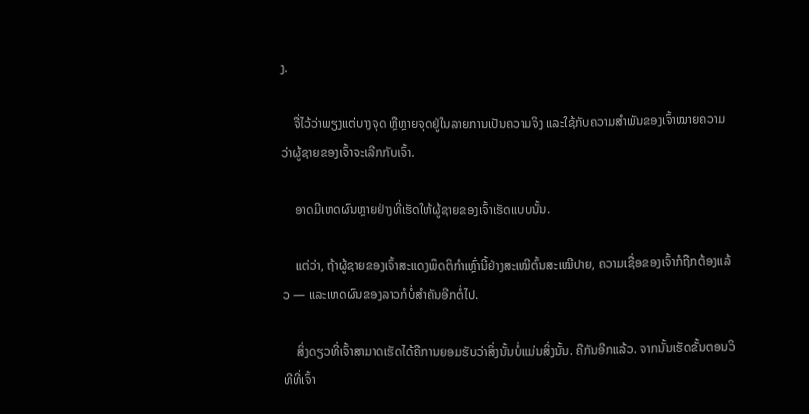ງ.

    ຈື່ໄວ້ວ່າພຽງແຕ່ບາງຈຸດ ຫຼືຫຼາຍຈຸດຢູ່ໃນລາຍການເປັນຄວາມຈິງ ແລະໃຊ້ກັບຄວາມສຳພັນຂອງເຈົ້າໝາຍຄວາມວ່າຜູ້ຊາຍຂອງເຈົ້າຈະເລີກກັບເຈົ້າ.

    ອາດມີເຫດຜົນຫຼາຍຢ່າງທີ່ເຮັດໃຫ້ຜູ້ຊາຍຂອງເຈົ້າເຮັດແບບນັ້ນ.

    ແຕ່ວ່າ, ຖ້າຜູ້ຊາຍຂອງເຈົ້າສະແດງພຶດຕິກຳເຫຼົ່ານີ້ຢ່າງສະເໝີຕົ້ນສະເໝີປາຍ, ຄວາມເຊື່ອຂອງເຈົ້າກໍຖືກຕ້ອງແລ້ວ — ແລະເຫດຜົນຂອງລາວກໍບໍ່ສຳຄັນອີກຕໍ່ໄປ.

    ສິ່ງດຽວທີ່ເຈົ້າສາມາດເຮັດໄດ້ຄືການຍອມຮັບວ່າສິ່ງນັ້ນບໍ່ແມ່ນສິ່ງນັ້ນ. ຄືກັນອີກແລ້ວ. ຈາກນັ້ນເຮັດຂັ້ນຕອນວິທີທີ່ເຈົ້າ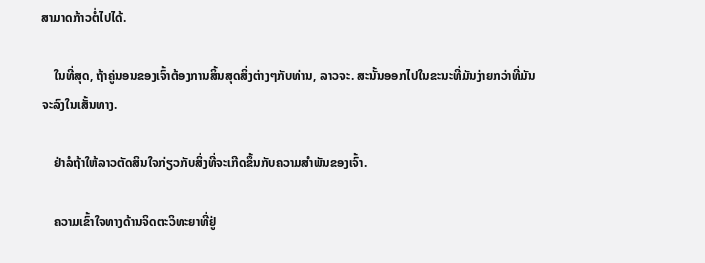ສາມາດກ້າວຕໍ່ໄປໄດ້.

    ໃນທີ່ສຸດ, ຖ້າຄູ່ນອນຂອງເຈົ້າຕ້ອງການສິ້ນສຸດສິ່ງຕ່າງໆກັບທ່ານ, ລາວຈະ. ສະນັ້ນອອກໄປໃນຂະນະທີ່ມັນງ່າຍກວ່າທີ່ມັນຈະລົງໃນເສັ້ນທາງ.

    ຢ່າລໍຖ້າໃຫ້ລາວຕັດສິນໃຈກ່ຽວກັບສິ່ງທີ່ຈະເກີດຂຶ້ນກັບຄວາມສຳພັນຂອງເຈົ້າ.

    ຄວາມເຂົ້າໃຈທາງດ້ານຈິດຕະວິທະຍາທີ່ຢູ່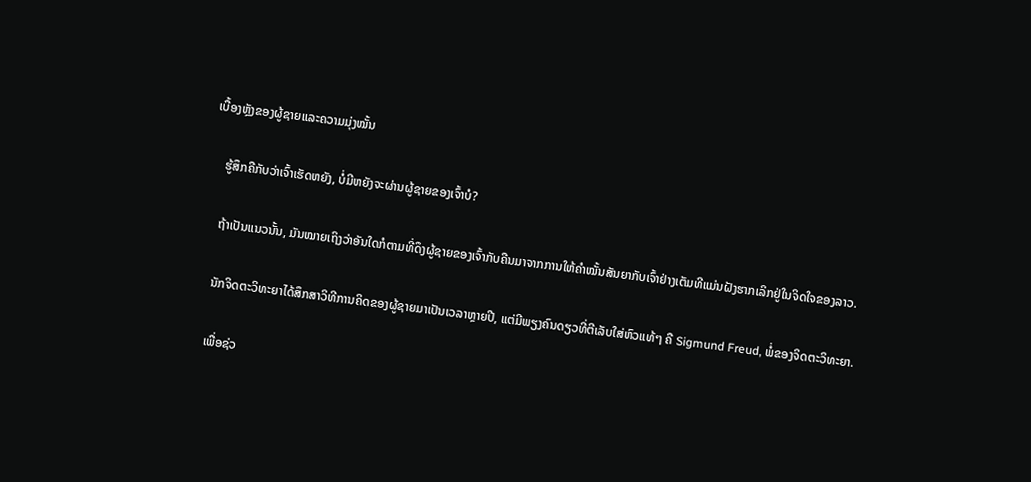ເບື້ອງຫຼັງຂອງຜູ້ຊາຍແລະຄວາມມຸ່ງໝັ້ນ

    ຮູ້ສຶກຄືກັບວ່າເຈົ້າເຮັດຫຍັງ, ບໍ່ມີຫຍັງຈະຜ່ານຜູ້ຊາຍຂອງເຈົ້າບໍ?

    ຖ້າເປັນແນວນັ້ນ, ມັນໝາຍເຖິງວ່າອັນໃດກໍຕາມທີ່ດຶງຜູ້ຊາຍຂອງເຈົ້າກັບຄືນມາຈາກການໃຫ້ຄຳໝັ້ນສັນຍາກັບເຈົ້າຢ່າງເຕັມທີແມ່ນຝັງຮາກເລິກຢູ່ໃນຈິດໃຈຂອງລາວ.

    ນັກຈິດຕະວິທະຍາໄດ້ສຶກສາວິທີການຄິດຂອງຜູ້ຊາຍມາເປັນເວລາຫຼາຍປີ, ແຕ່ມີພຽງຄົນດຽວທີ່ຕີເລັບໃສ່ຫົວແທ້ໆ ຄື Sigmund Freud, ພໍ່ຂອງຈິດຕະວິທະຍາ.

    ເພື່ອຊ່ວ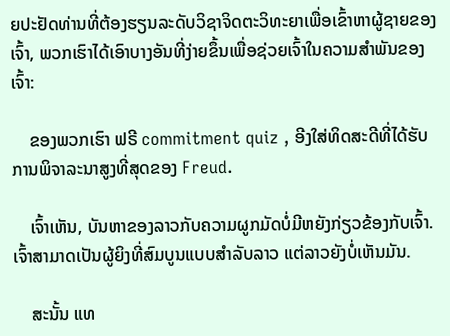ຍປະຢັດທ່ານທີ່ຕ້ອງຮຽນລະດັບວິຊາຈິດຕະວິທະຍາເພື່ອເຂົ້າຫາຜູ້ຊາຍຂອງເຈົ້າ, ພວກເຮົາໄດ້ເອົາບາງອັນທີ່ງ່າຍຂຶ້ນເພື່ອຊ່ວຍເຈົ້າໃນຄວາມສຳພັນຂອງເຈົ້າ:

    ຂອງພວກເຮົາ ຟຣີ commitment quiz , ອີງໃສ່ທິດສະດີທີ່ໄດ້ຮັບການພິຈາລະນາສູງທີ່ສຸດຂອງ Freud.

    ເຈົ້າເຫັນ, ບັນຫາຂອງລາວກັບຄວາມຜູກມັດບໍ່ມີຫຍັງກ່ຽວຂ້ອງກັບເຈົ້າ. ເຈົ້າສາມາດເປັນຜູ້ຍິງທີ່ສົມບູນແບບສຳລັບລາວ ແຕ່ລາວຍັງບໍ່ເຫັນມັນ.

    ສະນັ້ນ ແທ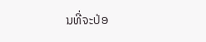ນທີ່ຈະປ່ອ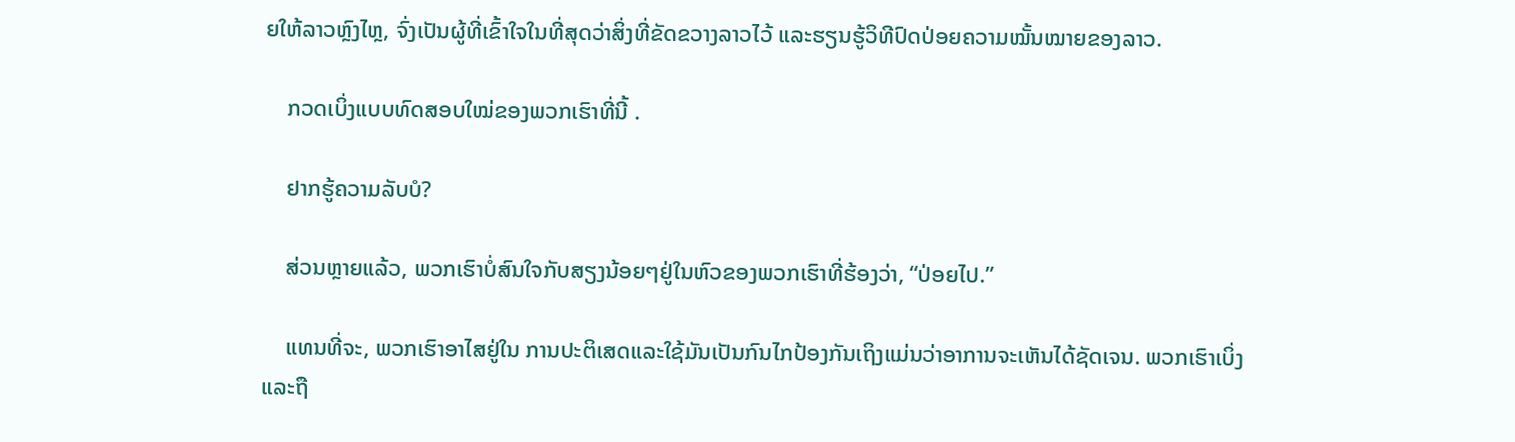ຍໃຫ້ລາວຫຼົງໄຫຼ, ຈົ່ງເປັນຜູ້ທີ່ເຂົ້າໃຈໃນທີ່ສຸດວ່າສິ່ງທີ່ຂັດຂວາງລາວໄວ້ ແລະຮຽນຮູ້ວິທີປົດປ່ອຍຄວາມໝັ້ນໝາຍຂອງລາວ.

    ກວດເບິ່ງແບບທົດສອບໃໝ່ຂອງພວກເຮົາທີ່ນີ້ .

    ຢາກຮູ້ຄວາມລັບບໍ?

    ສ່ວນຫຼາຍແລ້ວ, ພວກເຮົາບໍ່ສົນໃຈກັບສຽງນ້ອຍໆຢູ່ໃນຫົວຂອງພວກເຮົາທີ່ຮ້ອງວ່າ, “ປ່ອຍໄປ.”

    ແທນທີ່ຈະ, ພວກເຮົາອາໄສຢູ່ໃນ ການປະຕິເສດແລະໃຊ້ມັນເປັນກົນໄກປ້ອງກັນເຖິງແມ່ນວ່າອາການຈະເຫັນໄດ້ຊັດເຈນ. ພວກເຮົາເບິ່ງແລະຖື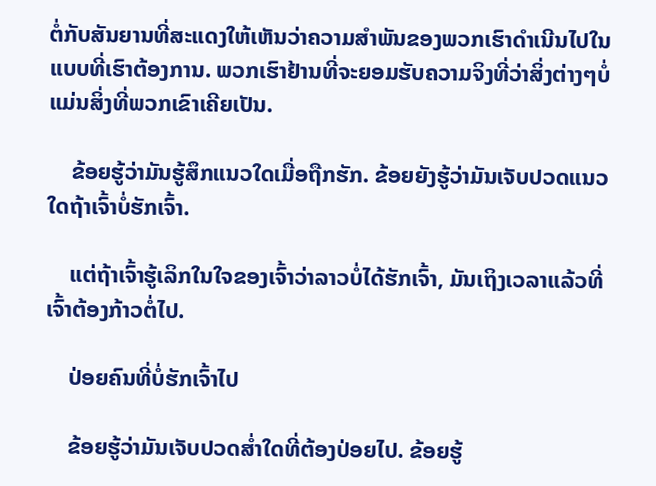ຕໍ່ກັບສັນຍານທີ່ສະແດງໃຫ້ເຫັນວ່າຄວາມສຳພັນຂອງພວກເຮົາດຳເນີນໄປໃນແບບທີ່ເຮົາຕ້ອງການ. ພວກເຮົາຢ້ານທີ່ຈະຍອມຮັບຄວາມຈິງທີ່ວ່າສິ່ງຕ່າງໆບໍ່ແມ່ນສິ່ງທີ່ພວກເຂົາເຄີຍເປັນ.

    ຂ້ອຍຮູ້ວ່າມັນຮູ້ສຶກແນວໃດເມື່ອຖືກຮັກ. ຂ້ອຍຍັງຮູ້ວ່າມັນເຈັບປວດແນວໃດຖ້າເຈົ້າບໍ່ຮັກເຈົ້າ.

    ແຕ່ຖ້າເຈົ້າຮູ້ເລິກໃນໃຈຂອງເຈົ້າວ່າລາວບໍ່ໄດ້ຮັກເຈົ້າ, ມັນເຖິງເວລາແລ້ວທີ່ເຈົ້າຕ້ອງກ້າວຕໍ່ໄປ.

    ປ່ອຍຄົນທີ່ບໍ່ຮັກເຈົ້າໄປ

    ຂ້ອຍຮູ້ວ່າມັນເຈັບປວດສ່ຳໃດທີ່ຕ້ອງປ່ອຍໄປ. ຂ້ອຍຮູ້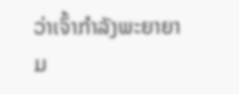ວ່າເຈົ້າກຳລັງພະຍາຍາມ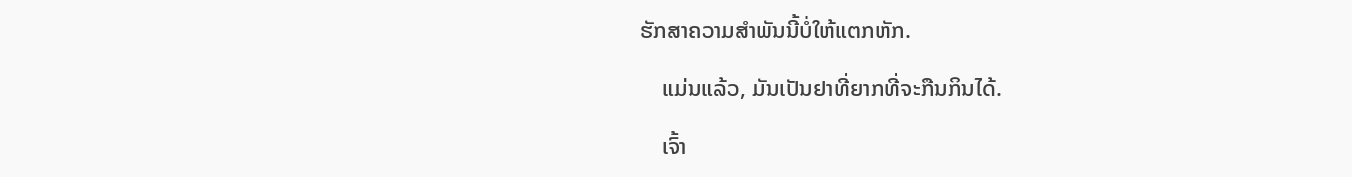ຮັກສາຄວາມສຳພັນນີ້ບໍ່ໃຫ້ແຕກຫັກ.

    ແມ່ນແລ້ວ, ມັນເປັນຢາທີ່ຍາກທີ່ຈະກືນກິນໄດ້.

    ເຈົ້າ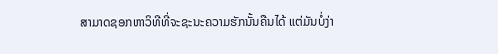ສາມາດຊອກຫາວິທີທີ່ຈະຊະນະຄວາມຮັກນັ້ນຄືນໄດ້ ແຕ່ມັນບໍ່ງ່າ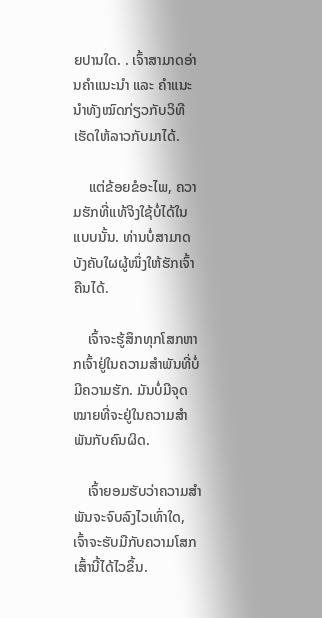ຍປານໃດ. . ເຈົ້າສາມາດອ່ານຄຳແນະນຳ ແລະ ຄຳແນະນຳທັງໝົດກ່ຽວກັບວິທີເຮັດໃຫ້ລາວກັບມາໄດ້.

    ແຕ່ຂ້ອຍຂໍອະໄພ, ຄວາມຮັກທີ່ແທ້ຈິງໃຊ້ບໍ່ໄດ້ໃນແບບນັ້ນ. ທ່ານບໍ່ສາມາດບັງຄັບໃຜຜູ້ໜຶ່ງໃຫ້ຮັກເຈົ້າຄືນໄດ້.

    ເຈົ້າຈະຮູ້ສຶກທຸກໂສກຫາກເຈົ້າຢູ່ໃນຄວາມສຳພັນທີ່ບໍ່ມີຄວາມຮັກ. ມັນບໍ່ມີຈຸດໝາຍທີ່ຈະຢູ່ໃນຄວາມສຳພັນກັບຄົນຜິດ.

    ເຈົ້າຍອມຮັບວ່າຄວາມສຳພັນຈະຈົບລົງໄວເທົ່າໃດ, ເຈົ້າຈະຮັບມືກັບຄວາມໂສກເສົ້ານີ້ໄດ້ໄວຂຶ້ນ.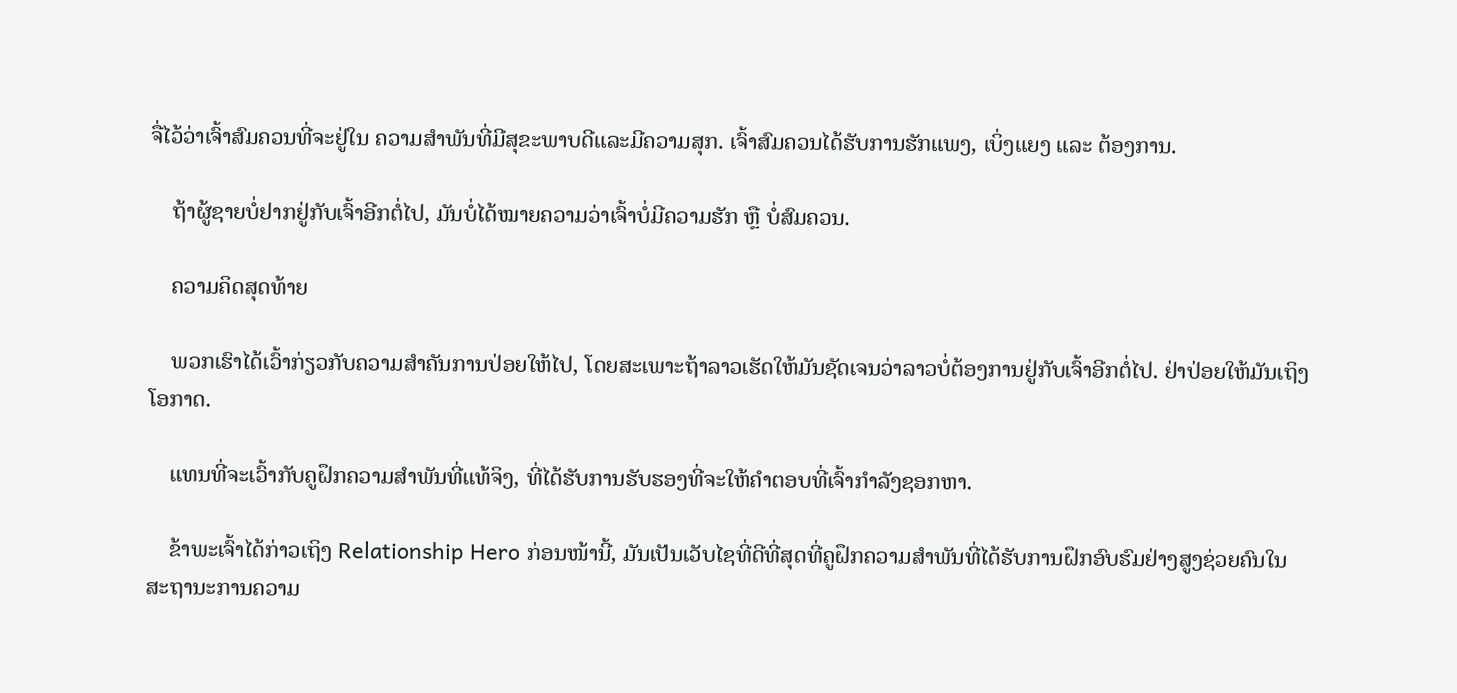ຈື່ໄວ້ວ່າເຈົ້າສົມຄວນທີ່ຈະຢູ່ໃນ ຄວາມສໍາພັນທີ່ມີສຸຂະພາບດີແລະມີຄວາມສຸກ. ເຈົ້າສົມຄວນໄດ້ຮັບການຮັກແພງ, ເບິ່ງແຍງ ແລະ ຕ້ອງການ.

    ຖ້າຜູ້ຊາຍບໍ່ຢາກຢູ່ກັບເຈົ້າອີກຕໍ່ໄປ, ມັນບໍ່ໄດ້ໝາຍຄວາມວ່າເຈົ້າບໍ່ມີຄວາມຮັກ ຫຼື ບໍ່ສົມຄວນ.

    ຄວາມຄິດສຸດທ້າຍ

    ພວກເຮົາໄດ້ເວົ້າກ່ຽວກັບຄວາມສໍາຄັນການປ່ອຍໃຫ້ໄປ, ໂດຍສະເພາະຖ້າລາວເຮັດໃຫ້ມັນຊັດເຈນວ່າລາວບໍ່ຕ້ອງການຢູ່ກັບເຈົ້າອີກຕໍ່ໄປ. ຢ່າປ່ອຍໃຫ້ມັນເຖິງໂອກາດ.

    ແທນທີ່ຈະເວົ້າກັບຄູຝຶກຄວາມສຳພັນທີ່ແທ້ຈິງ, ທີ່ໄດ້ຮັບການຮັບຮອງທີ່ຈະໃຫ້ຄໍາຕອບທີ່ເຈົ້າກໍາລັງຊອກຫາ.

    ຂ້າພະເຈົ້າໄດ້ກ່າວເຖິງ Relationship Hero ກ່ອນໜ້ານີ້, ມັນເປັນເວັບໄຊທີ່ດີທີ່ສຸດທີ່ຄູຝຶກຄວາມສຳພັນທີ່ໄດ້ຮັບການຝຶກອົບຮົມຢ່າງສູງຊ່ວຍຄົນໃນສະຖານະການຄວາມ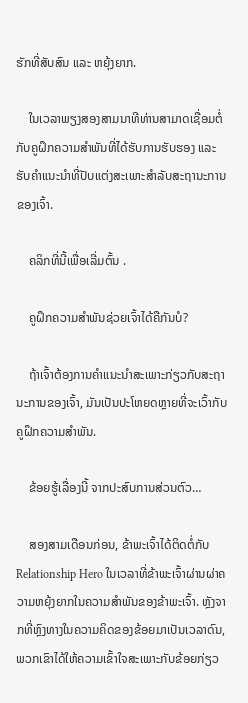ຮັກທີ່ສັບສົນ ແລະ ຫຍຸ້ງຍາກ.

    ໃນເວລາພຽງສອງສາມນາທີທ່ານສາມາດເຊື່ອມຕໍ່ກັບຄູຝຶກຄວາມສຳພັນທີ່ໄດ້ຮັບການຮັບຮອງ ແລະຮັບຄຳແນະນຳທີ່ປັບແຕ່ງສະເພາະສຳລັບສະຖານະການຂອງເຈົ້າ.

    ຄລິກທີ່ນີ້ເພື່ອເລີ່ມຕົ້ນ .

    ຄູຝຶກຄວາມສຳພັນຊ່ວຍເຈົ້າໄດ້ຄືກັນບໍ?

    ຖ້າເຈົ້າຕ້ອງການຄຳແນະນຳສະເພາະກ່ຽວກັບສະຖານະການຂອງເຈົ້າ, ມັນເປັນປະໂຫຍດຫຼາຍທີ່ຈະເວົ້າກັບຄູຝຶກຄວາມສຳພັນ.

    ຂ້ອຍຮູ້ເລື່ອງນີ້ ຈາກປະສົບການສ່ວນຕົວ…

    ສອງສາມເດືອນກ່ອນ, ຂ້າພະເຈົ້າໄດ້ຕິດຕໍ່ກັບ Relationship Hero ໃນເວລາທີ່ຂ້າພະເຈົ້າຜ່ານຜ່າຄວາມຫຍຸ້ງຍາກໃນຄວາມສຳພັນຂອງຂ້າພະເຈົ້າ. ຫຼັງຈາກທີ່ຫຼົງທາງໃນຄວາມຄິດຂອງຂ້ອຍມາເປັນເວລາດົນ, ພວກເຂົາໄດ້ໃຫ້ຄວາມເຂົ້າໃຈສະເພາະກັບຂ້ອຍກ່ຽວ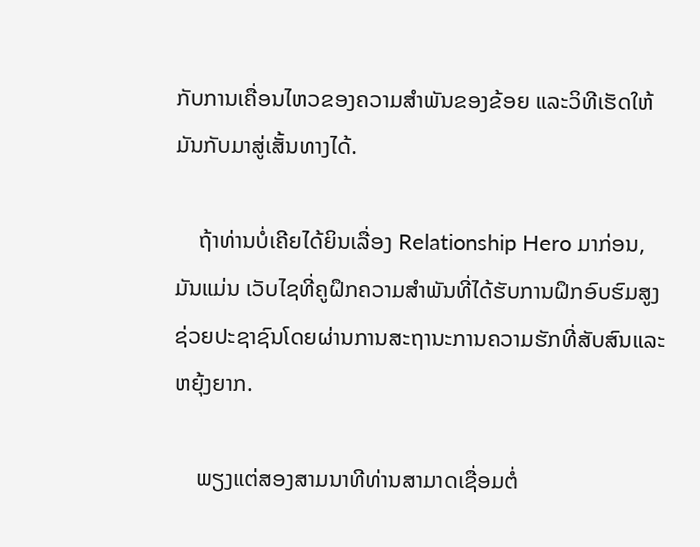ກັບການເຄື່ອນໄຫວຂອງຄວາມສຳພັນຂອງຂ້ອຍ ແລະວິທີເຮັດໃຫ້ມັນກັບມາສູ່ເສັ້ນທາງໄດ້.

    ຖ້າທ່ານບໍ່ເຄີຍໄດ້ຍິນເລື່ອງ Relationship Hero ມາກ່ອນ, ມັນແມ່ນ ເວັບໄຊທີ່ຄູຝຶກຄວາມສໍາພັນທີ່ໄດ້ຮັບການຝຶກອົບຮົມສູງຊ່ວຍປະຊາຊົນໂດຍຜ່ານການສະຖານະການຄວາມຮັກທີ່ສັບສົນແລະຫຍຸ້ງຍາກ.

    ພຽງແຕ່ສອງສາມນາທີທ່ານສາມາດເຊື່ອມຕໍ່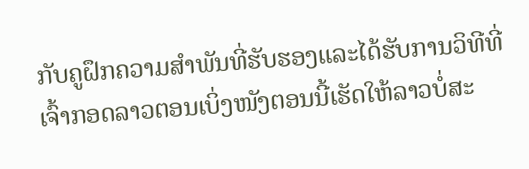ກັບຄູຝຶກຄວາມສໍາພັນທີ່ຮັບຮອງແລະໄດ້ຮັບການວິທີທີ່ເຈົ້າກອດລາວຕອນເບິ່ງໜັງຕອນນີ້ເຮັດໃຫ້ລາວບໍ່ສະ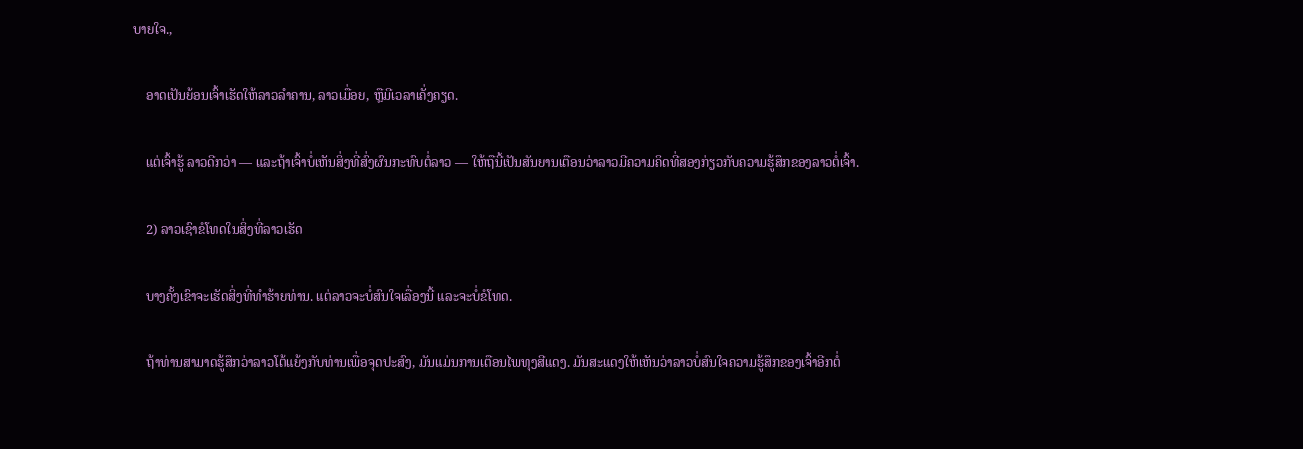ບາຍໃຈ.,

    ອາດເປັນຍ້ອນເຈົ້າເຮັດໃຫ້ລາວລຳຄານ, ລາວເມື່ອຍ, ຫຼືມີເວລາເຄັ່ງຄຽດ.

    ແຕ່ເຈົ້າຮູ້ ລາວດີກວ່າ — ແລະຖ້າເຈົ້າບໍ່ເຫັນສິ່ງທີ່ສົ່ງຜົນກະທົບຕໍ່ລາວ — ໃຫ້ຖືນີ້ເປັນສັນຍານເຕືອນວ່າລາວມີຄວາມຄິດທີ່ສອງກ່ຽວກັບຄວາມຮູ້ສຶກຂອງລາວຕໍ່ເຈົ້າ.

    2) ລາວເຊົາຂໍໂທດໃນສິ່ງທີ່ລາວເຮັດ

    ບາງຄັ້ງເຂົາຈະເຮັດສິ່ງທີ່ທໍາຮ້າຍທ່ານ. ແຕ່ລາວຈະບໍ່ສົນໃຈເລື່ອງນີ້ ແລະຈະບໍ່ຂໍໂທດ.

    ຖ້າທ່ານສາມາດຮູ້ສຶກວ່າລາວໂຕ້ແຍ້ງກັບທ່ານເພື່ອຈຸດປະສົງ, ມັນແມ່ນການເຕືອນໄພທຸງສີແດງ. ມັນສະແດງໃຫ້ເຫັນວ່າລາວບໍ່ສົນໃຈຄວາມຮູ້ສຶກຂອງເຈົ້າອີກຕໍ່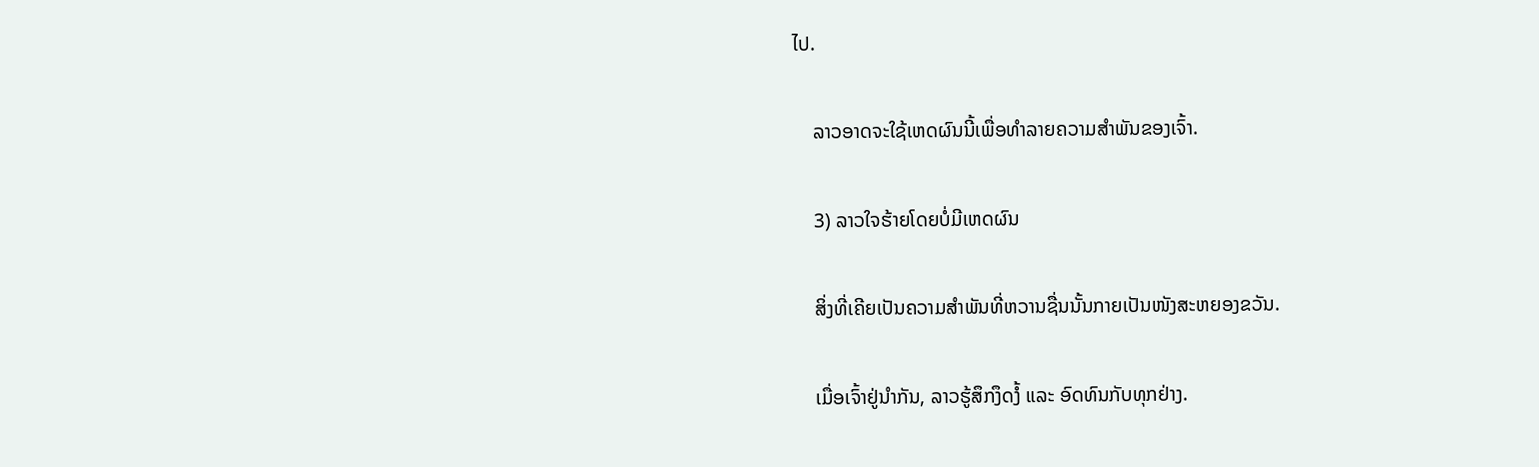ໄປ.

    ລາວອາດຈະໃຊ້ເຫດຜົນນີ້ເພື່ອທໍາລາຍຄວາມສຳພັນຂອງເຈົ້າ.

    3) ລາວໃຈຮ້າຍໂດຍບໍ່ມີເຫດຜົນ

    ສິ່ງທີ່ເຄີຍເປັນຄວາມສຳພັນທີ່ຫວານຊື່ນນັ້ນກາຍເປັນໜັງສະຫຍອງຂວັນ.

    ເມື່ອເຈົ້າຢູ່ນຳກັນ, ລາວຮູ້ສຶກງຶດງໍ້ ແລະ ອົດທົນກັບທຸກຢ່າງ.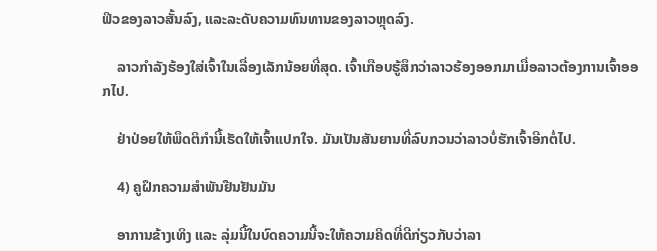ຟິວຂອງລາວສັ້ນລົງ, ແລະລະດັບຄວາມທົນທານຂອງລາວຫຼຸດລົງ.

    ລາວກຳລັງຮ້ອງໃສ່ເຈົ້າໃນເລື່ອງເລັກນ້ອຍທີ່ສຸດ. ເຈົ້າເກືອບຮູ້ສຶກວ່າລາວຮ້ອງອອກມາເມື່ອລາວຕ້ອງການເຈົ້າອອກໄປ.

    ຢ່າປ່ອຍໃຫ້ພຶດຕິກໍານີ້ເຮັດໃຫ້ເຈົ້າແປກໃຈ. ມັນເປັນສັນຍານທີ່ລົບກວນວ່າລາວບໍ່ຮັກເຈົ້າອີກຕໍ່ໄປ.

    4) ຄູຝຶກຄວາມສຳພັນຢືນຢັນມັນ

    ອາການຂ້າງເທິງ ແລະ ລຸ່ມນີ້ໃນບົດຄວາມນີ້ຈະໃຫ້ຄວາມຄິດທີ່ດີກ່ຽວກັບວ່າລາ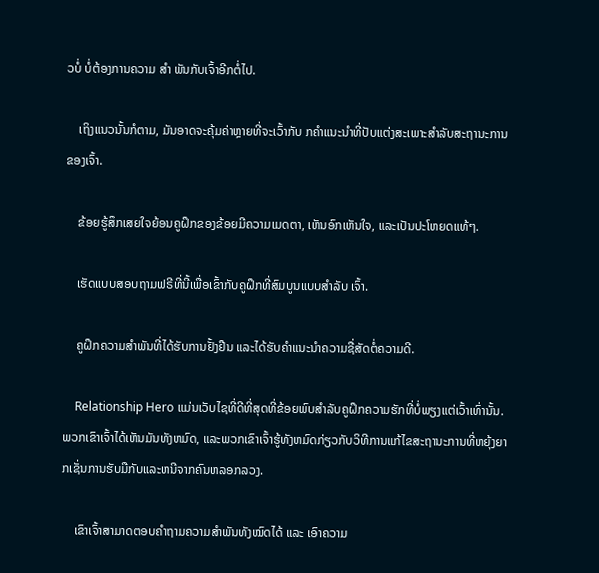ວບໍ່ ບໍ່ຕ້ອງການຄວາມ ສຳ ພັນກັບເຈົ້າອີກຕໍ່ໄປ.

    ເຖິງແນວນັ້ນກໍຕາມ, ມັນອາດຈະຄຸ້ມຄ່າຫຼາຍທີ່ຈະເວົ້າກັບ ກຄຳແນະນຳທີ່ປັບແຕ່ງສະເພາະສຳລັບສະຖານະການຂອງເຈົ້າ.

    ຂ້ອຍຮູ້ສຶກເສຍໃຈຍ້ອນຄູຝຶກຂອງຂ້ອຍມີຄວາມເມດຕາ, ເຫັນອົກເຫັນໃຈ, ແລະເປັນປະໂຫຍດແທ້ໆ.

    ເຮັດແບບສອບຖາມຟຣີທີ່ນີ້ເພື່ອເຂົ້າກັບຄູຝຶກທີ່ສົມບູນແບບສຳລັບ ເຈົ້າ.

    ຄູຝຶກຄວາມສຳພັນທີ່ໄດ້ຮັບການຢັ້ງຢືນ ແລະໄດ້ຮັບຄຳແນະນຳຄວາມຊື່ສັດຕໍ່ຄວາມດີ.

    Relationship Hero ແມ່ນເວັບໄຊທີ່ດີທີ່ສຸດທີ່ຂ້ອຍພົບສຳລັບຄູຝຶກຄວາມຮັກທີ່ບໍ່ພຽງແຕ່ເວົ້າເທົ່ານັ້ນ. ພວກເຂົາເຈົ້າໄດ້ເຫັນມັນທັງຫມົດ, ແລະພວກເຂົາເຈົ້າຮູ້ທັງຫມົດກ່ຽວກັບວິທີການແກ້ໄຂສະຖານະການທີ່ຫຍຸ້ງຍາກເຊັ່ນການຮັບມືກັບແລະຫນີຈາກຄົນຫລອກລວງ.

    ເຂົາເຈົ້າສາມາດຕອບຄຳຖາມຄວາມສຳພັນທັງໝົດໄດ້ ແລະ ເອົາຄວາມ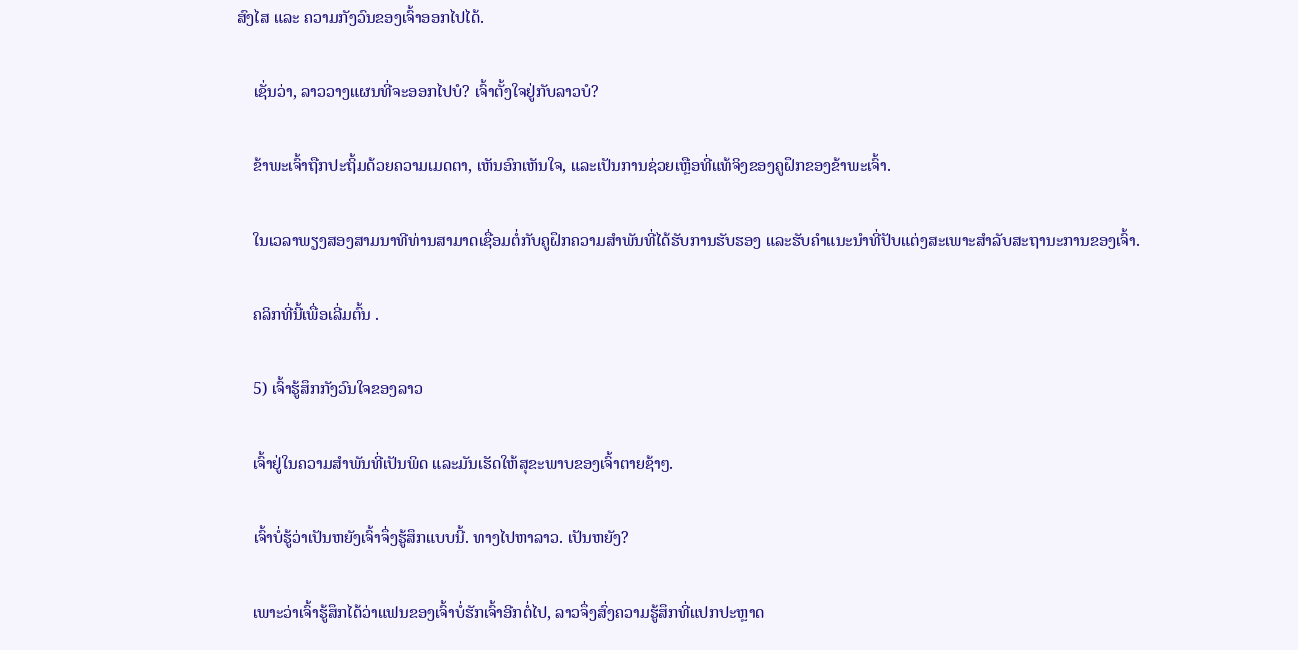ສົງໄສ ແລະ ຄວາມກັງວົນຂອງເຈົ້າອອກໄປໄດ້.

    ເຊັ່ນວ່າ, ລາວວາງແຜນທີ່ຈະອອກໄປບໍ? ເຈົ້າຕັ້ງໃຈຢູ່ກັບລາວບໍ?

    ຂ້າພະເຈົ້າຖືກປະຖິ້ມດ້ວຍຄວາມເມດຕາ, ເຫັນອົກເຫັນໃຈ, ແລະເປັນການຊ່ວຍເຫຼືອທີ່ແທ້ຈິງຂອງຄູຝຶກຂອງຂ້າພະເຈົ້າ.

    ໃນເວລາພຽງສອງສາມນາທີທ່ານສາມາດເຊື່ອມຕໍ່ກັບຄູຝຶກຄວາມສຳພັນທີ່ໄດ້ຮັບການຮັບຮອງ ແລະຮັບຄຳແນະນຳທີ່ປັບແຕ່ງສະເພາະສຳລັບສະຖານະການຂອງເຈົ້າ.

    ຄລິກທີ່ນີ້ເພື່ອເລີ່ມຕົ້ນ .

    5) ເຈົ້າຮູ້ສຶກກັງວົນໃຈຂອງລາວ

    ເຈົ້າຢູ່ໃນຄວາມສຳພັນທີ່ເປັນພິດ ແລະມັນເຮັດໃຫ້ສຸຂະພາບຂອງເຈົ້າຕາຍຊ້າໆ.

    ເຈົ້າບໍ່ຮູ້ວ່າເປັນຫຍັງເຈົ້າຈຶ່ງຮູ້ສຶກແບບນີ້. ທາງໄປຫາລາວ. ເປັນຫຍັງ?

    ເພາະວ່າເຈົ້າຮູ້ສຶກໄດ້ວ່າແຟນຂອງເຈົ້າບໍ່ຮັກເຈົ້າອີກຕໍ່ໄປ, ລາວຈຶ່ງສົ່ງຄວາມຮູ້ສຶກທີ່ແປກປະຫຼາດ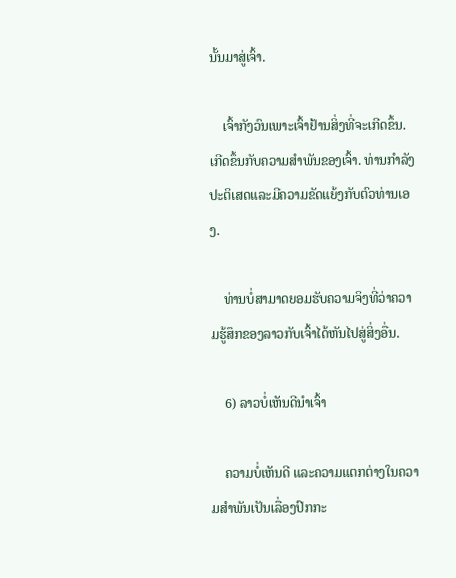ນັ້ນມາສູ່ເຈົ້າ.

    ເຈົ້າກັງວົນເພາະເຈົ້າຢ້ານສິ່ງທີ່ຈະເກີດຂຶ້ນ. ເກີດຂຶ້ນກັບຄວາມສໍາພັນຂອງເຈົ້າ. ທ່ານກໍາລັງປະຕິເສດແລະມີຄວາມຂັດແຍ້ງກັບຕົວທ່ານເອງ.

    ທ່ານບໍ່ສາມາດຍອມຮັບຄວາມຈິງທີ່ວ່າຄວາມຮູ້ສຶກຂອງລາວກັບເຈົ້າໄດ້ຫັນໄປສູ່ສິ່ງອື່ນ.

    6) ລາວບໍ່ເຫັນດີນໍາເຈົ້າ

    ຄວາມບໍ່ເຫັນດີ ແລະຄວາມແຕກຕ່າງໃນຄວາມສຳພັນເປັນເລື່ອງປົກກະ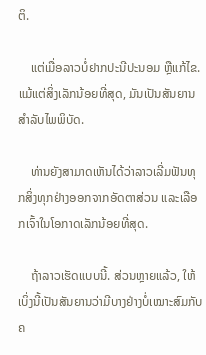ຕິ.

    ແຕ່ເມື່ອລາວບໍ່ຢາກປະນີປະນອມ ຫຼືແກ້ໄຂ.ແມ້ແຕ່ສິ່ງເລັກນ້ອຍທີ່ສຸດ, ມັນເປັນສັນຍານສໍາລັບໄພພິບັດ.

    ທ່ານຍັງສາມາດເຫັນໄດ້ວ່າລາວເລີ່ມຟັນທຸກສິ່ງທຸກຢ່າງອອກຈາກອັດຕາສ່ວນ ແລະເລືອກເຈົ້າໃນໂອກາດເລັກນ້ອຍທີ່ສຸດ.

    ຖ້າລາວເຮັດແບບນີ້. ສ່ວນຫຼາຍແລ້ວ, ໃຫ້ເບິ່ງນີ້ເປັນສັນຍານວ່າມີບາງຢ່າງບໍ່ເໝາະສົມກັບຄ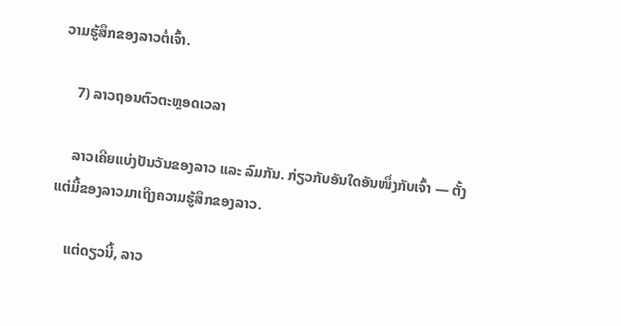ວາມຮູ້ສຶກຂອງລາວຕໍ່ເຈົ້າ.

    7) ລາວຖອນຕົວຕະຫຼອດເວລາ

    ລາວເຄີຍແບ່ງປັນວັນຂອງລາວ ແລະ ລົມກັນ. ກ່ຽວກັບອັນໃດອັນໜຶ່ງກັບເຈົ້າ — ຕັ້ງແຕ່ມື້ຂອງລາວມາເຖິງຄວາມຮູ້ສຶກຂອງລາວ.

    ແຕ່ດຽວນີ້, ລາວ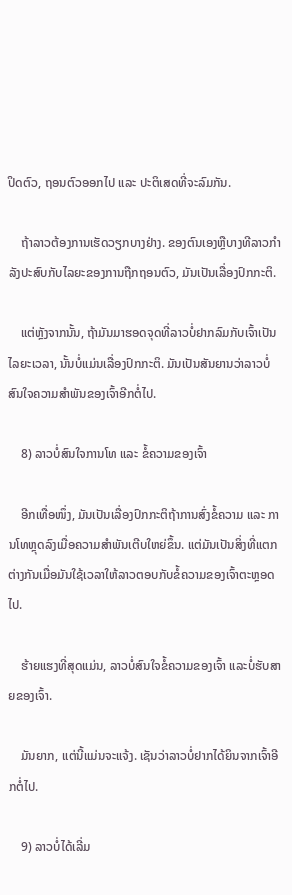ປິດຕົວ, ຖອນຕົວອອກໄປ ແລະ ປະຕິເສດທີ່ຈະລົມກັນ.

    ຖ້າລາວຕ້ອງການເຮັດວຽກບາງຢ່າງ. ຂອງຕົນເອງຫຼືບາງທີລາວກໍາລັງປະສົບກັບໄລຍະຂອງການຖືກຖອນຕົວ, ມັນເປັນເລື່ອງປົກກະຕິ.

    ແຕ່ຫຼັງຈາກນັ້ນ, ຖ້າມັນມາຮອດຈຸດທີ່ລາວບໍ່ຢາກລົມກັບເຈົ້າເປັນໄລຍະເວລາ, ນັ້ນບໍ່ແມ່ນເລື່ອງປົກກະຕິ. ມັນເປັນສັນຍານວ່າລາວບໍ່ສົນໃຈຄວາມສຳພັນຂອງເຈົ້າອີກຕໍ່ໄປ.

    8) ລາວບໍ່ສົນໃຈການໂທ ແລະ ຂໍ້ຄວາມຂອງເຈົ້າ

    ອີກເທື່ອໜຶ່ງ, ມັນເປັນເລື່ອງປົກກະຕິຖ້າການສົ່ງຂໍ້ຄວາມ ແລະ ການໂທຫຼຸດລົງເມື່ອຄວາມສຳພັນເຕີບໃຫຍ່ຂຶ້ນ. ແຕ່ມັນເປັນສິ່ງທີ່ແຕກຕ່າງກັນເມື່ອມັນໃຊ້ເວລາໃຫ້ລາວຕອບກັບຂໍ້ຄວາມຂອງເຈົ້າຕະຫຼອດໄປ.

    ຮ້າຍແຮງທີ່ສຸດແມ່ນ, ລາວບໍ່ສົນໃຈຂໍ້ຄວາມຂອງເຈົ້າ ແລະບໍ່ຮັບສາຍຂອງເຈົ້າ.

    ມັນຍາກ, ແຕ່ນີ້ແມ່ນຈະແຈ້ງ. ເຊັນວ່າລາວບໍ່ຢາກໄດ້ຍິນຈາກເຈົ້າອີກຕໍ່ໄປ.

    9) ລາວບໍ່ໄດ້ເລີ່ມ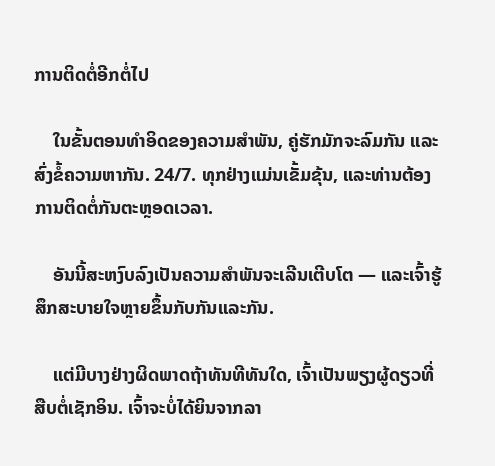ການຕິດຕໍ່ອີກຕໍ່ໄປ

    ໃນຂັ້ນຕອນທຳອິດຂອງຄວາມສຳພັນ, ຄູ່ຮັກມັກຈະລົມກັນ ແລະສົ່ງຂໍ້ຄວາມຫາກັນ. 24/7. ທຸກຢ່າງແມ່ນເຂັ້ມຂຸ້ນ, ແລະທ່ານຕ້ອງການຕິດຕໍ່ກັນຕະຫຼອດເວລາ.

    ອັນນີ້ສະຫງົບລົງເປັນຄວາມສໍາພັນຈະເລີນເຕີບໂຕ — ແລະເຈົ້າຮູ້ສຶກສະບາຍໃຈຫຼາຍຂຶ້ນກັບກັນແລະກັນ.

    ແຕ່ມີບາງຢ່າງຜິດພາດຖ້າທັນທີທັນໃດ, ເຈົ້າເປັນພຽງຜູ້ດຽວທີ່ສືບຕໍ່ເຊັກອິນ. ເຈົ້າຈະບໍ່ໄດ້ຍິນຈາກລາ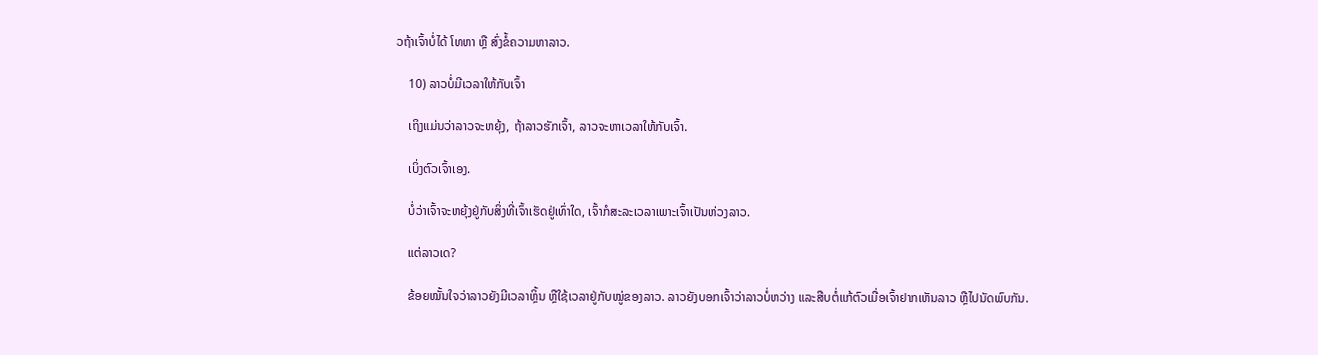ວຖ້າເຈົ້າບໍ່ໄດ້ ໂທຫາ ຫຼື ສົ່ງຂໍ້ຄວາມຫາລາວ.

    10) ລາວບໍ່ມີເວລາໃຫ້ກັບເຈົ້າ

    ເຖິງແມ່ນວ່າລາວຈະຫຍຸ້ງ, ຖ້າລາວຮັກເຈົ້າ, ລາວຈະຫາເວລາໃຫ້ກັບເຈົ້າ.

    ເບິ່ງຕົວເຈົ້າເອງ.

    ບໍ່ວ່າເຈົ້າຈະຫຍຸ້ງຢູ່ກັບສິ່ງທີ່ເຈົ້າເຮັດຢູ່ເທົ່າໃດ, ເຈົ້າກໍສະລະເວລາເພາະເຈົ້າເປັນຫ່ວງລາວ.

    ແຕ່ລາວເດ?

    ຂ້ອຍໝັ້ນໃຈວ່າລາວຍັງມີເວລາຫຼິ້ນ ຫຼືໃຊ້ເວລາຢູ່ກັບໝູ່ຂອງລາວ. ລາວຍັງບອກເຈົ້າວ່າລາວບໍ່ຫວ່າງ ແລະສືບຕໍ່ແກ້ຕົວເມື່ອເຈົ້າຢາກເຫັນລາວ ຫຼືໄປນັດພົບກັນ.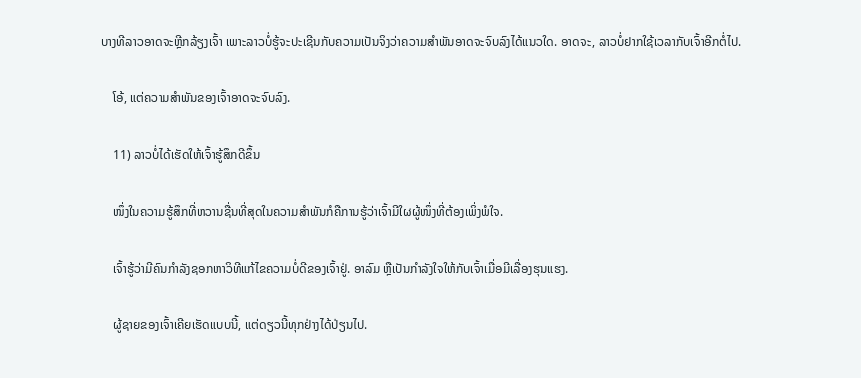ບາງທີລາວອາດຈະຫຼີກລ້ຽງເຈົ້າ ເພາະລາວບໍ່ຮູ້ຈະປະເຊີນກັບຄວາມເປັນຈິງວ່າຄວາມສຳພັນອາດຈະຈົບລົງໄດ້ແນວໃດ. ອາດຈະ, ລາວບໍ່ຢາກໃຊ້ເວລາກັບເຈົ້າອີກຕໍ່ໄປ.

    ໂອ້, ແຕ່ຄວາມສຳພັນຂອງເຈົ້າອາດຈະຈົບລົງ.

    11) ລາວບໍ່ໄດ້ເຮັດໃຫ້ເຈົ້າຮູ້ສຶກດີຂຶ້ນ

    ໜຶ່ງໃນຄວາມຮູ້ສຶກທີ່ຫວານຊື່ນທີ່ສຸດໃນຄວາມສຳພັນກໍຄືການຮູ້ວ່າເຈົ້າມີໃຜຜູ້ໜຶ່ງທີ່ຕ້ອງເພິ່ງພໍໃຈ.

    ເຈົ້າຮູ້ວ່າມີຄົນກຳລັງຊອກຫາວິທີແກ້ໄຂຄວາມບໍ່ດີຂອງເຈົ້າຢູ່. ອາລົມ ຫຼືເປັນກຳລັງໃຈໃຫ້ກັບເຈົ້າເມື່ອມີເລື່ອງຮຸນແຮງ.

    ຜູ້ຊາຍຂອງເຈົ້າເຄີຍເຮັດແບບນີ້, ແຕ່ດຽວນີ້ທຸກຢ່າງໄດ້ປ່ຽນໄປ.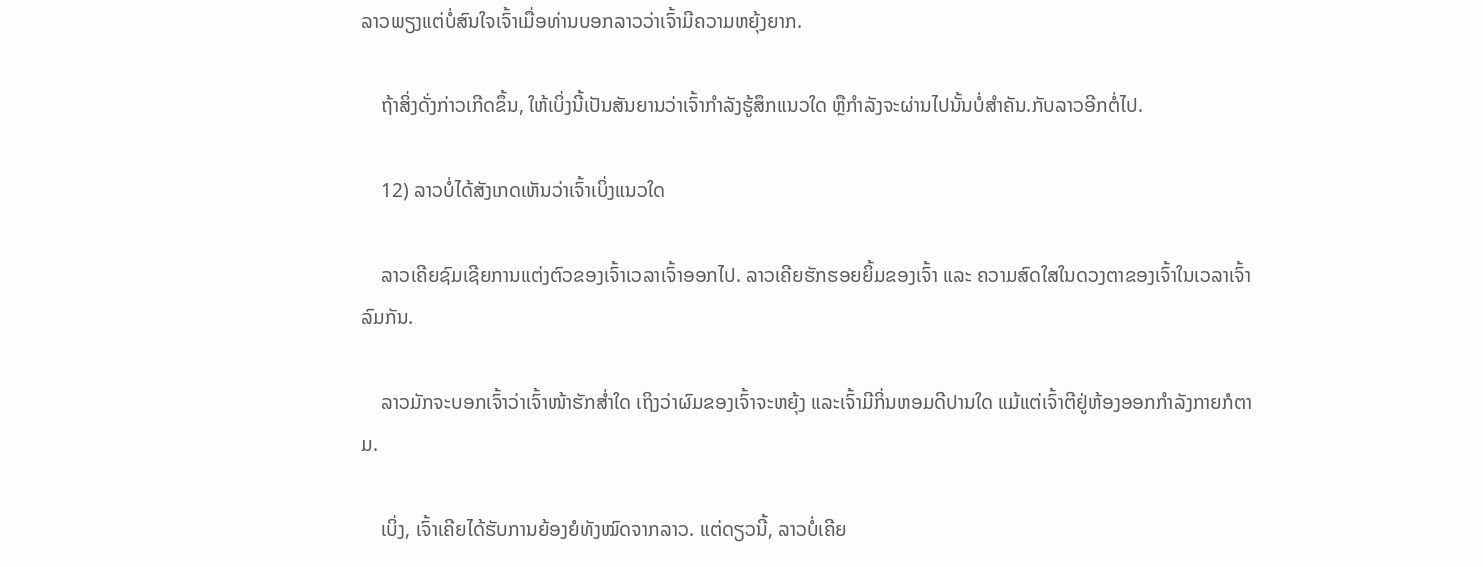ລາວພຽງແຕ່ບໍ່ສົນໃຈເຈົ້າເມື່ອທ່ານບອກລາວວ່າເຈົ້າມີຄວາມຫຍຸ້ງຍາກ.

    ຖ້າສິ່ງດັ່ງກ່າວເກີດຂຶ້ນ, ໃຫ້ເບິ່ງນີ້ເປັນສັນຍານວ່າເຈົ້າກຳລັງຮູ້ສຶກແນວໃດ ຫຼືກຳລັງຈະຜ່ານໄປນັ້ນບໍ່ສຳຄັນ.ກັບລາວອີກຕໍ່ໄປ.

    12) ລາວບໍ່ໄດ້ສັງເກດເຫັນວ່າເຈົ້າເບິ່ງແນວໃດ

    ລາວເຄີຍຊົມເຊີຍການແຕ່ງຕົວຂອງເຈົ້າເວລາເຈົ້າອອກໄປ. ລາວເຄີຍຮັກຮອຍຍິ້ມຂອງເຈົ້າ ແລະ ຄວາມສົດໃສໃນດວງຕາຂອງເຈົ້າໃນເວລາເຈົ້າລົມກັນ.

    ລາວມັກຈະບອກເຈົ້າວ່າເຈົ້າໜ້າຮັກສໍ່າໃດ ເຖິງວ່າຜົມຂອງເຈົ້າຈະຫຍຸ້ງ ແລະເຈົ້າມີກິ່ນຫອມດີປານໃດ ແມ້ແຕ່ເຈົ້າຕີຢູ່ຫ້ອງອອກກຳລັງກາຍກໍຕາມ.

    ເບິ່ງ, ເຈົ້າເຄີຍໄດ້ຮັບການຍ້ອງຍໍທັງໝົດຈາກລາວ. ແຕ່ດຽວນີ້, ລາວບໍ່ເຄີຍ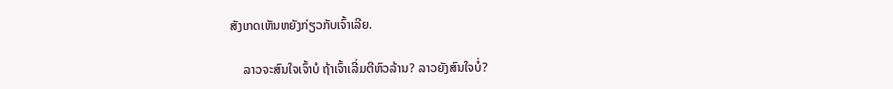ສັງເກດເຫັນຫຍັງກ່ຽວກັບເຈົ້າເລີຍ.

    ລາວຈະສົນໃຈເຈົ້າບໍ ຖ້າເຈົ້າເລີ່ມຕີຫົວລ້ານ? ລາວຍັງສົນໃຈບໍ່?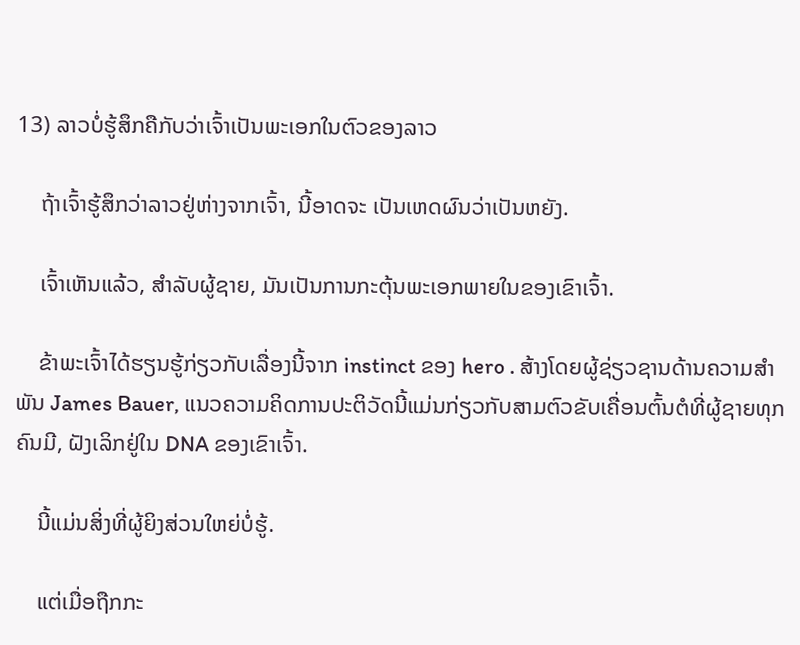13) ລາວບໍ່ຮູ້ສຶກຄືກັບວ່າເຈົ້າເປັນພະເອກໃນຕົວຂອງລາວ

    ຖ້າເຈົ້າຮູ້ສຶກວ່າລາວຢູ່ຫ່າງຈາກເຈົ້າ, ນີ້ອາດຈະ ເປັນເຫດຜົນວ່າເປັນຫຍັງ.

    ເຈົ້າເຫັນແລ້ວ, ສໍາລັບຜູ້ຊາຍ, ມັນເປັນການກະຕຸ້ນພະເອກພາຍໃນຂອງເຂົາເຈົ້າ.

    ຂ້າພະເຈົ້າໄດ້ຮຽນຮູ້ກ່ຽວກັບເລື່ອງນີ້ຈາກ instinct ຂອງ hero . ສ້າງໂດຍຜູ້ຊ່ຽວຊານດ້ານຄວາມສໍາພັນ James Bauer, ແນວຄວາມຄິດການປະຕິວັດນີ້ແມ່ນກ່ຽວກັບສາມຕົວຂັບເຄື່ອນຕົ້ນຕໍທີ່ຜູ້ຊາຍທຸກຄົນມີ, ຝັງເລິກຢູ່ໃນ DNA ຂອງເຂົາເຈົ້າ.

    ນີ້ແມ່ນສິ່ງທີ່ຜູ້ຍິງສ່ວນໃຫຍ່ບໍ່ຮູ້.

    ແຕ່ເມື່ອຖືກກະ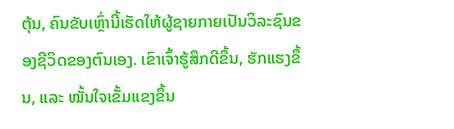ຕຸ້ນ, ຄົນຂັບເຫຼົ່ານີ້ເຮັດໃຫ້ຜູ້ຊາຍກາຍເປັນວິລະຊົນຂອງຊີວິດຂອງຕົນເອງ. ເຂົາເຈົ້າຮູ້ສຶກດີຂຶ້ນ, ຮັກແຮງຂຶ້ນ, ແລະ ໝັ້ນໃຈເຂັ້ມແຂງຂຶ້ນ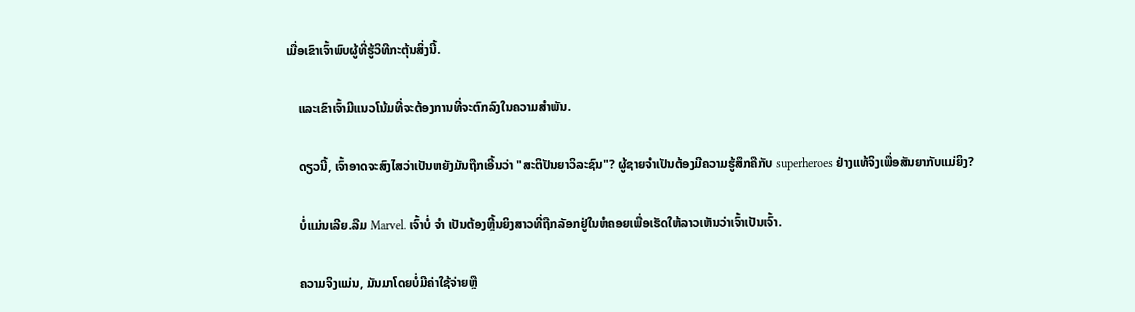ເມື່ອເຂົາເຈົ້າພົບຜູ້ທີ່ຮູ້ວິທີກະຕຸ້ນສິ່ງນີ້.

    ແລະເຂົາເຈົ້າມີແນວໂນ້ມທີ່ຈະຕ້ອງການທີ່ຈະຕົກລົງໃນຄວາມສໍາພັນ.

    ດຽວນີ້, ເຈົ້າອາດຈະສົງໄສວ່າເປັນຫຍັງມັນຖືກເອີ້ນວ່າ "ສະຕິປັນຍາວິລະຊົນ"? ຜູ້ຊາຍຈໍາເປັນຕ້ອງມີຄວາມຮູ້ສຶກຄືກັບ superheroes ຢ່າງແທ້ຈິງເພື່ອສັນຍາກັບແມ່ຍິງ?

    ບໍ່ແມ່ນເລີຍ.ລືມ Marvel. ເຈົ້າບໍ່ ຈຳ ເປັນຕ້ອງຫຼີ້ນຍິງສາວທີ່ຖືກລັອກຢູ່ໃນຫໍຄອຍເພື່ອເຮັດໃຫ້ລາວເຫັນວ່າເຈົ້າເປັນເຈົ້າ.

    ຄວາມຈິງແມ່ນ, ມັນມາໂດຍບໍ່ມີຄ່າໃຊ້ຈ່າຍຫຼື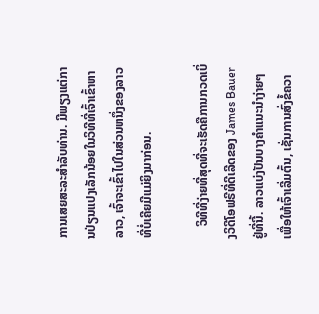ການເສຍສະລະສໍາລັບທ່ານ. ມີພຽງແຕ່ການປ່ຽນແປງເລັກນ້ອຍໃນວິທີທີ່ເຈົ້າເຂົ້າຫາລາວ, ເຈົ້າຈະເຂົ້າໄປໃນສ່ວນຫນຶ່ງຂອງລາວທີ່ບໍ່ເຄີຍມີແມ່ຍິງມາກ່ອນ.

    ວິທີທີ່ງ່າຍທີ່ສຸດທີ່ຈະເຮັດຄືການກວດເບິ່ງວິດີໂອຟຣີທີ່ດີເລີດຂອງ James Bauer ຢູ່ທີ່ນີ້. ລາວແບ່ງປັນບາງຄໍາແນະນໍາງ່າຍໆເພື່ອໃຫ້ເຈົ້າເລີ່ມຕົ້ນ, ເຊັ່ນການສົ່ງຂໍ້ຄວາ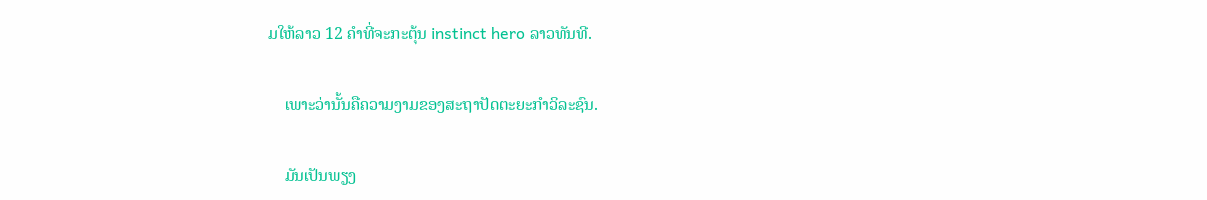ມໃຫ້ລາວ 12 ຄໍາທີ່ຈະກະຕຸ້ນ instinct hero ລາວທັນທີ.

    ເພາະວ່ານັ້ນຄືຄວາມງາມຂອງສະຖາປັດຕະຍະກຳວິລະຊົນ.

    ມັນເປັນພຽງ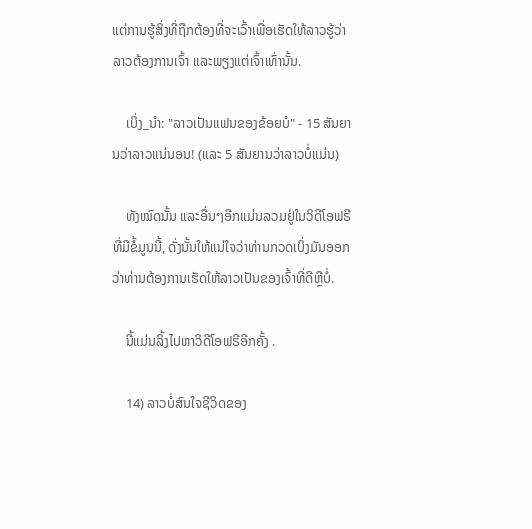ແຕ່ການຮູ້ສິ່ງທີ່ຖືກຕ້ອງທີ່ຈະເວົ້າເພື່ອເຮັດໃຫ້ລາວຮູ້ວ່າລາວຕ້ອງການເຈົ້າ ແລະພຽງແຕ່ເຈົ້າເທົ່ານັ້ນ.

    ເບິ່ງ_ນຳ: "ລາວເປັນແຟນຂອງຂ້ອຍບໍ" - 15 ສັນຍານວ່າລາວແນ່ນອນ! (ແລະ 5 ສັນຍານວ່າລາວບໍ່ແມ່ນ)

    ທັງໝົດນັ້ນ ແລະອື່ນໆອີກແມ່ນລວມຢູ່ໃນວິດີໂອຟຣີທີ່ມີຂໍ້ມູນນີ້, ດັ່ງນັ້ນໃຫ້ແນ່ໃຈວ່າທ່ານກວດເບິ່ງມັນອອກວ່າທ່ານຕ້ອງການເຮັດໃຫ້ລາວເປັນຂອງເຈົ້າທີ່ດີຫຼືບໍ່.

    ນີ້ແມ່ນລິ້ງໄປຫາວິດີໂອຟຣີອີກຄັ້ງ .

    14) ລາວບໍ່ສົນໃຈຊີວິດຂອງ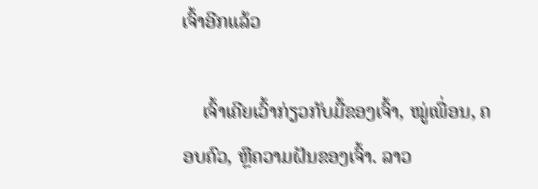ເຈົ້າອີກແລ້ວ

    ເຈົ້າເຄີຍເວົ້າກ່ຽວກັບມື້ຂອງເຈົ້າ, ໝູ່ເພື່ອນ, ຄອບຄົວ, ຫຼືຄວາມຝັນຂອງເຈົ້າ. ລາວ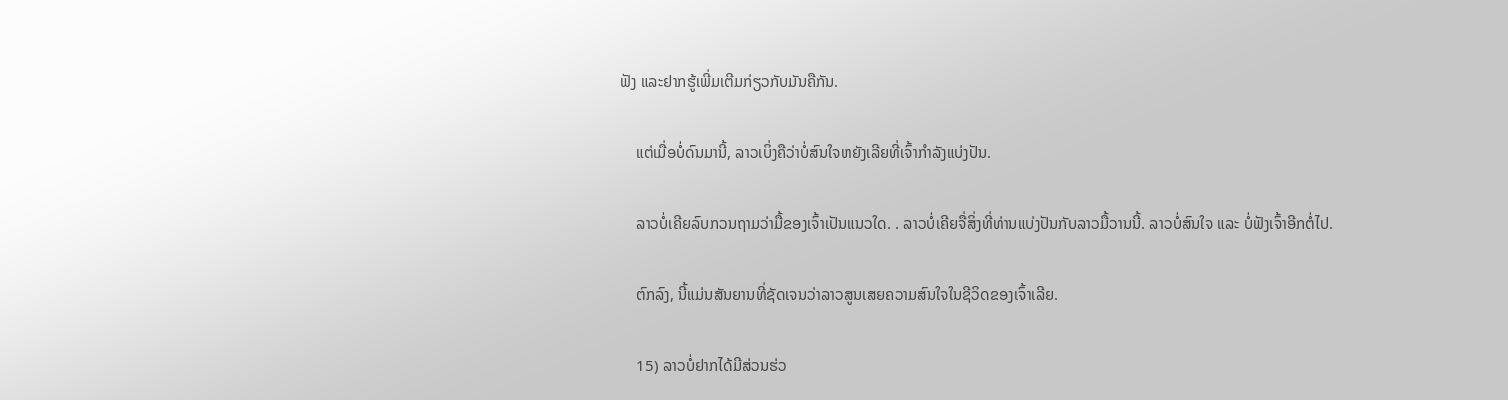ຟັງ ແລະຢາກຮູ້ເພີ່ມເຕີມກ່ຽວກັບມັນຄືກັນ.

    ແຕ່ເມື່ອບໍ່ດົນມານີ້, ລາວເບິ່ງຄືວ່າບໍ່ສົນໃຈຫຍັງເລີຍທີ່ເຈົ້າກຳລັງແບ່ງປັນ.

    ລາວບໍ່ເຄີຍລົບກວນຖາມວ່າມື້ຂອງເຈົ້າເປັນແນວໃດ. . ລາວບໍ່ເຄີຍຈື່ສິ່ງທີ່ທ່ານແບ່ງປັນກັບລາວມື້ວານນີ້. ລາວບໍ່ສົນໃຈ ແລະ ບໍ່ຟັງເຈົ້າອີກຕໍ່ໄປ.

    ຕົກລົງ, ນີ້ແມ່ນສັນຍານທີ່ຊັດເຈນວ່າລາວສູນເສຍຄວາມສົນໃຈໃນຊີວິດຂອງເຈົ້າເລີຍ.

    15) ລາວບໍ່ຢາກໄດ້ມີສ່ວນຮ່ວ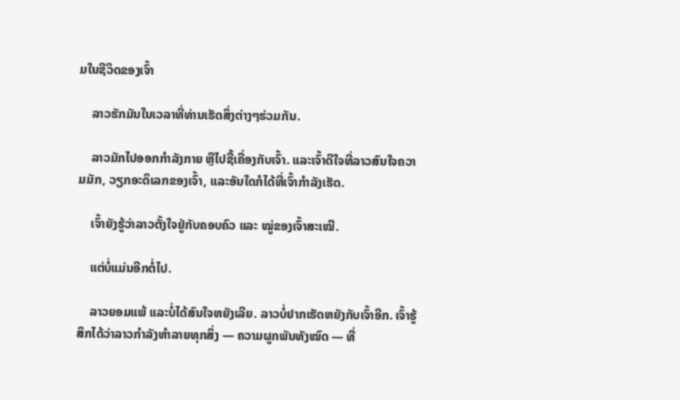ມໃນຊີວິດຂອງເຈົ້າ

    ລາວຮັກມັນໃນເວລາທີ່ທ່ານເຮັດສິ່ງຕ່າງໆຮ່ວມກັນ.

    ລາວມັກໄປອອກກຳລັງກາຍ ຫຼືໄປຊື້ເຄື່ອງກັບເຈົ້າ. ແລະເຈົ້າດີໃຈທີ່ລາວສົນໃຈຄວາມມັກ, ວຽກອະດິເລກຂອງເຈົ້າ, ແລະອັນໃດກໍໄດ້ທີ່ເຈົ້າກຳລັງເຮັດ.

    ເຈົ້າຍັງຮູ້ວ່າລາວຕັ້ງໃຈຢູ່ກັບຄອບຄົວ ແລະ ໝູ່ຂອງເຈົ້າສະເໝີ.

    ແຕ່ບໍ່ແມ່ນອີກຕໍ່ໄປ.

    ລາວຍອມແພ້ ແລະບໍ່ໄດ້ສົນໃຈຫຍັງເລີຍ. ລາວບໍ່ຢາກເຮັດຫຍັງກັບເຈົ້າອີກ. ເຈົ້າຮູ້ສຶກໄດ້ວ່າລາວກຳລັງທຳລາຍທຸກສິ່ງ — ຄວາມຜູກພັນທັງໝົດ — ທີ່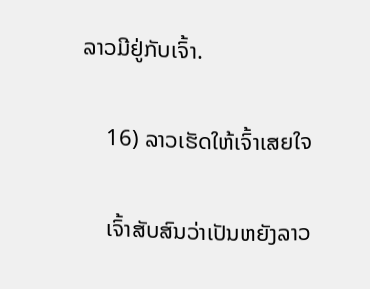ລາວມີຢູ່ກັບເຈົ້າ.

    16) ລາວເຮັດໃຫ້ເຈົ້າເສຍໃຈ

    ເຈົ້າສັບສົນວ່າເປັນຫຍັງລາວ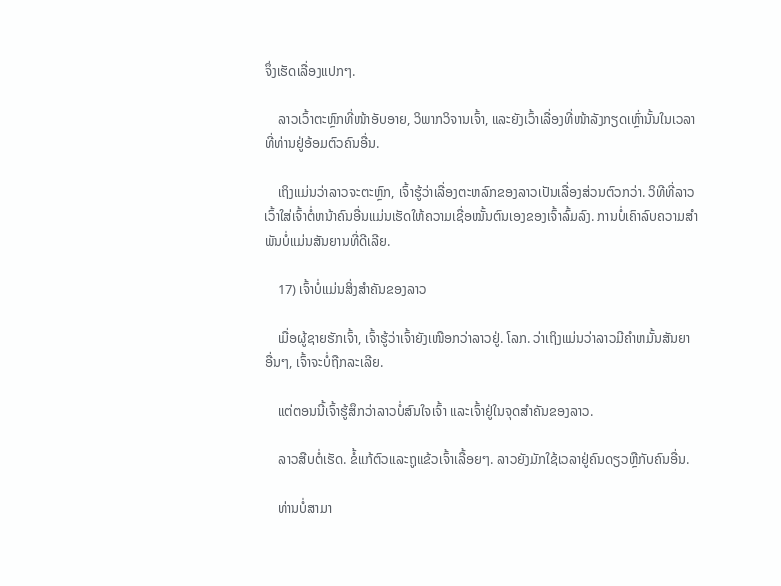ຈຶ່ງເຮັດເລື່ອງແປກໆ.

    ລາວເວົ້າຕະຫຼົກທີ່ໜ້າອັບອາຍ, ວິພາກວິຈານເຈົ້າ, ແລະຍັງເວົ້າເລື່ອງທີ່ໜ້າລັງກຽດເຫຼົ່ານັ້ນໃນເວລາທີ່ທ່ານຢູ່ອ້ອມຕົວຄົນອື່ນ.

    ເຖິງແມ່ນວ່າລາວຈະຕະຫຼົກ, ເຈົ້າຮູ້ວ່າເລື່ອງຕະຫລົກຂອງລາວເປັນເລື່ອງສ່ວນຕົວກວ່າ. ວິທີທີ່ລາວເວົ້າໃສ່ເຈົ້າຕໍ່ຫນ້າຄົນອື່ນແມ່ນເຮັດໃຫ້ຄວາມເຊື່ອໝັ້ນຕົນເອງຂອງເຈົ້າລົ້ມລົງ. ການບໍ່ເຄົາລົບຄວາມສຳພັນບໍ່ແມ່ນສັນຍານທີ່ດີເລີຍ.

    17) ເຈົ້າບໍ່ແມ່ນສິ່ງສຳຄັນຂອງລາວ

    ເມື່ອຜູ້ຊາຍຮັກເຈົ້າ, ເຈົ້າຮູ້ວ່າເຈົ້າຍັງເໜືອກວ່າລາວຢູ່. ໂລກ. ວ່າເຖິງແມ່ນວ່າລາວມີຄໍາຫມັ້ນສັນຍາອື່ນໆ, ເຈົ້າຈະບໍ່ຖືກລະເລີຍ.

    ແຕ່ຕອນນີ້ເຈົ້າຮູ້ສຶກວ່າລາວບໍ່ສົນໃຈເຈົ້າ ແລະເຈົ້າຢູ່ໃນຈຸດສໍາຄັນຂອງລາວ.

    ລາວສືບຕໍ່ເຮັດ. ຂໍ້ແກ້ຕົວແລະຖູແຂ້ວເຈົ້າເລື້ອຍໆ. ລາວຍັງມັກໃຊ້ເວລາຢູ່ຄົນດຽວຫຼືກັບຄົນອື່ນ.

    ທ່ານບໍ່ສາມາ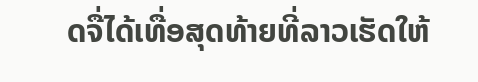ດຈື່ໄດ້ເທື່ອສຸດທ້າຍທີ່ລາວເຮັດໃຫ້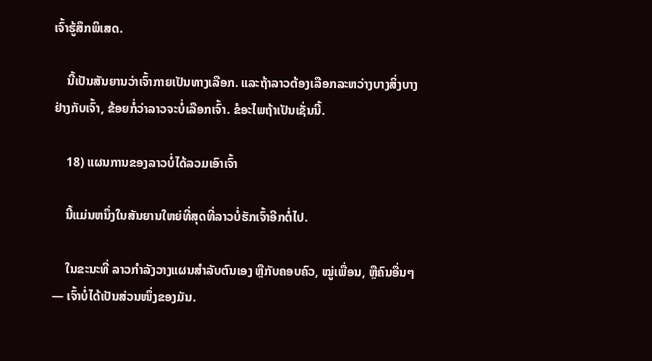ເຈົ້າຮູ້ສຶກພິເສດ.

    ນີ້ເປັນສັນຍານວ່າເຈົ້າກາຍເປັນທາງເລືອກ. ແລະຖ້າລາວຕ້ອງເລືອກລະຫວ່າງບາງສິ່ງບາງຢ່າງກັບເຈົ້າ, ຂ້ອຍກໍ່ວ່າລາວຈະບໍ່ເລືອກເຈົ້າ. ຂໍອະໄພຖ້າເປັນເຊັ່ນນີ້.

    18) ແຜນການຂອງລາວບໍ່ໄດ້ລວມເອົາເຈົ້າ

    ນີ້ແມ່ນຫນຶ່ງໃນສັນຍານໃຫຍ່ທີ່ສຸດທີ່ລາວບໍ່ຮັກເຈົ້າອີກຕໍ່ໄປ.

    ໃນຂະນະທີ່ ລາວກຳລັງວາງແຜນສຳລັບຕົນເອງ ຫຼືກັບຄອບຄົວ, ໝູ່ເພື່ອນ, ຫຼືຄົນອື່ນໆ — ເຈົ້າບໍ່ໄດ້ເປັນສ່ວນໜຶ່ງຂອງມັນ.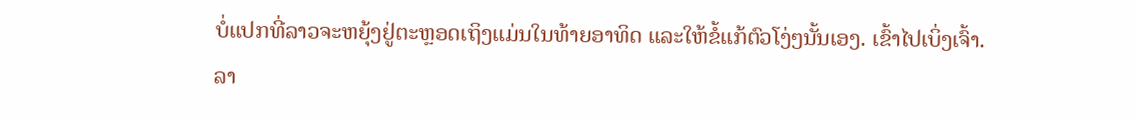ບໍ່ແປກທີ່ລາວຈະຫຍຸ້ງຢູ່ຕະຫຼອດເຖິງແມ່ນໃນທ້າຍອາທິດ ແລະໃຫ້ຂໍ້ແກ້ຕົວໂງ່ໆນັ້ນເອງ. ເຂົ້າໄປເບິ່ງເຈົ້າ. ລາ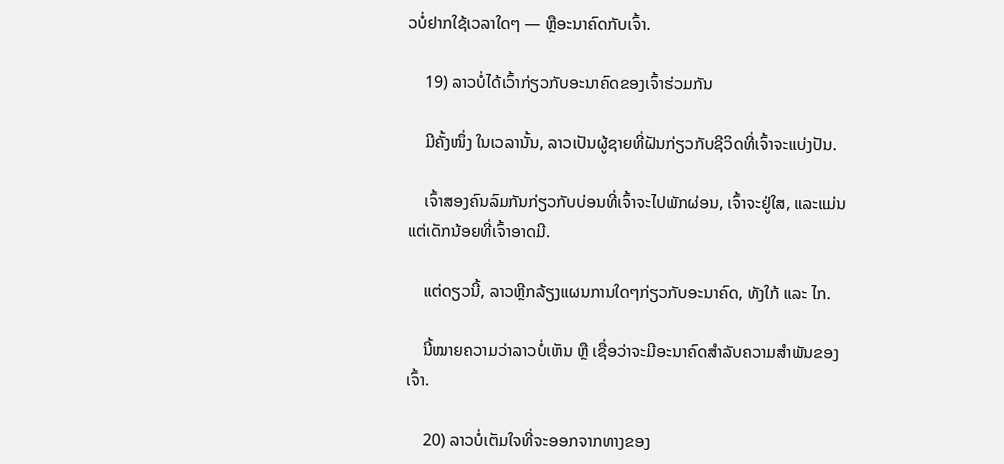ວບໍ່ຢາກໃຊ້ເວລາໃດໆ — ຫຼືອະນາຄົດກັບເຈົ້າ.

    19) ລາວບໍ່ໄດ້ເວົ້າກ່ຽວກັບອະນາຄົດຂອງເຈົ້າຮ່ວມກັນ

    ມີຄັ້ງໜຶ່ງ ໃນເວລານັ້ນ, ລາວເປັນຜູ້ຊາຍທີ່ຝັນກ່ຽວກັບຊີວິດທີ່ເຈົ້າຈະແບ່ງປັນ.

    ເຈົ້າສອງຄົນລົມກັນກ່ຽວກັບບ່ອນທີ່ເຈົ້າຈະໄປພັກຜ່ອນ, ເຈົ້າຈະຢູ່ໃສ, ແລະແມ່ນແຕ່ເດັກນ້ອຍທີ່ເຈົ້າອາດມີ.

    ແຕ່ດຽວນີ້, ລາວຫຼີກລ້ຽງແຜນການໃດໆກ່ຽວກັບອະນາຄົດ, ທັງໃກ້ ແລະ ໄກ.

    ນີ້ໝາຍຄວາມວ່າລາວບໍ່ເຫັນ ຫຼື ເຊື່ອວ່າຈະມີອະນາຄົດສຳລັບຄວາມສຳພັນຂອງເຈົ້າ.

    20) ລາວບໍ່ເຕັມໃຈທີ່ຈະອອກຈາກທາງຂອງ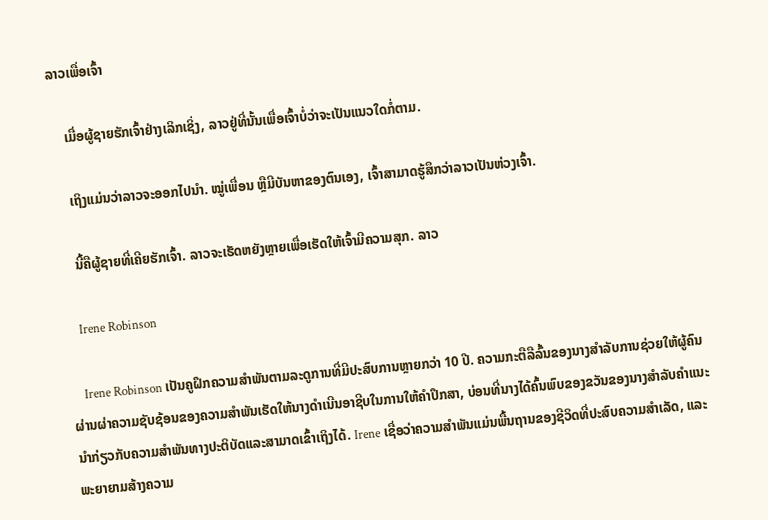ລາວເພື່ອເຈົ້າ

    ເມື່ອຜູ້ຊາຍຮັກເຈົ້າຢ່າງເລິກເຊິ່ງ, ລາວຢູ່ທີ່ນັ້ນເພື່ອເຈົ້າບໍ່ວ່າຈະເປັນແນວໃດກໍ່ຕາມ.

    ເຖິງແມ່ນວ່າລາວຈະອອກໄປນຳ. ໝູ່ເພື່ອນ ຫຼືມີບັນຫາຂອງຕົນເອງ, ເຈົ້າສາມາດຮູ້ສຶກວ່າລາວເປັນຫ່ວງເຈົ້າ.

    ນີ້ຄືຜູ້ຊາຍທີ່ເຄີຍຮັກເຈົ້າ. ລາວຈະເຮັດຫຍັງຫຼາຍເພື່ອເຮັດໃຫ້ເຈົ້າມີຄວາມສຸກ. ລາວ

    Irene Robinson

    Irene Robinson ເປັນຄູຝຶກຄວາມສໍາພັນຕາມລະດູການທີ່ມີປະສົບການຫຼາຍກວ່າ 10 ປີ. ຄວາມກະຕືລືລົ້ນຂອງນາງສໍາລັບການຊ່ວຍໃຫ້ຜູ້ຄົນຜ່ານຜ່າຄວາມຊັບຊ້ອນຂອງຄວາມສໍາພັນເຮັດໃຫ້ນາງດໍາເນີນອາຊີບໃນການໃຫ້ຄໍາປຶກສາ, ບ່ອນທີ່ນາງໄດ້ຄົ້ນພົບຂອງຂວັນຂອງນາງສໍາລັບຄໍາແນະນໍາກ່ຽວກັບຄວາມສໍາພັນທາງປະຕິບັດແລະສາມາດເຂົ້າເຖິງໄດ້. Irene ເຊື່ອວ່າຄວາມສຳພັນແມ່ນພື້ນຖານຂອງຊີວິດທີ່ປະສົບຄວາມສຳເລັດ, ແລະພະຍາຍາມສ້າງຄວາມ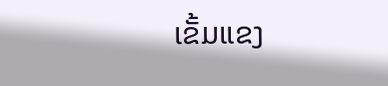ເຂັ້ມແຂງ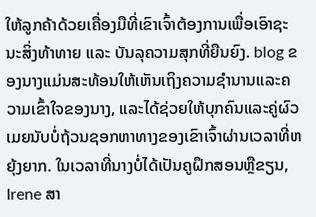ໃຫ້ລູກຄ້າດ້ວຍເຄື່ອງມືທີ່ເຂົາເຈົ້າຕ້ອງການເພື່ອເອົາຊະນະສິ່ງທ້າທາຍ ແລະ ບັນລຸຄວາມສຸກທີ່ຍືນຍົງ. blog ຂອງນາງແມ່ນສະທ້ອນໃຫ້ເຫັນເຖິງຄວາມຊໍານານແລະຄວາມເຂົ້າໃຈຂອງນາງ, ແລະໄດ້ຊ່ວຍໃຫ້ບຸກຄົນແລະຄູ່ຜົວເມຍນັບບໍ່ຖ້ວນຊອກຫາທາງຂອງເຂົາເຈົ້າຜ່ານເວລາທີ່ຫຍຸ້ງຍາກ. ໃນເວລາທີ່ນາງບໍ່ໄດ້ເປັນຄູຝຶກສອນຫຼືຂຽນ, Irene ສາ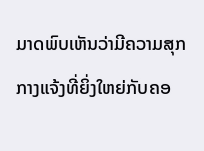ມາດພົບເຫັນວ່າມີຄວາມສຸກກາງແຈ້ງທີ່ຍິ່ງໃຫຍ່ກັບຄອ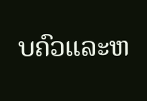ບຄົວແລະຫ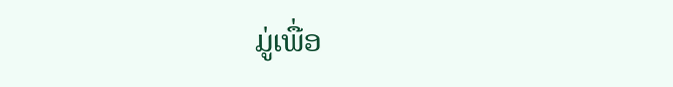ມູ່ເພື່ອ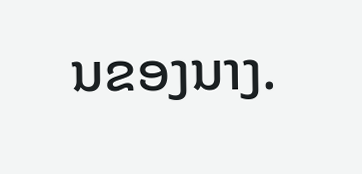ນຂອງນາງ.